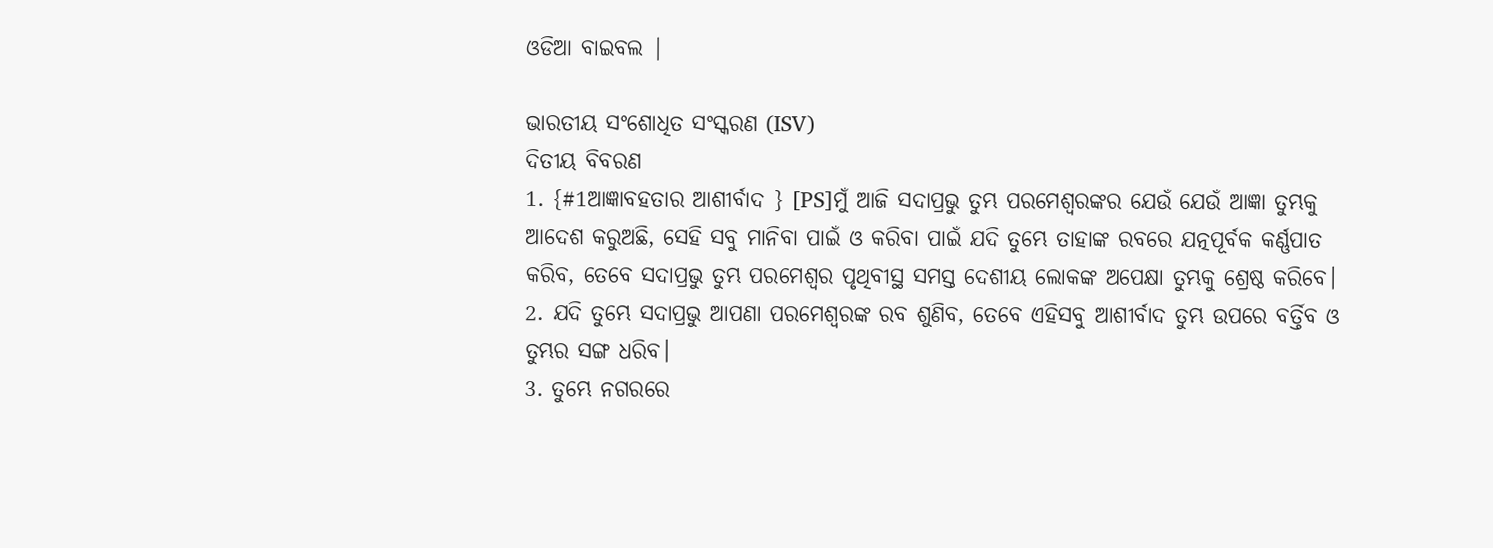ଓଡିଆ ବାଇବଲ |

ଭାରତୀୟ ସଂଶୋଧିତ ସଂସ୍କରଣ (ISV)
ଦିତୀୟ ବିବରଣ
1. {#1ଆଜ୍ଞାବହତାର ଆଶୀର୍ବାଦ } [PS]ମୁଁ ଆଜି ସଦାପ୍ରଭୁ ତୁମ୍ଭ ପରମେଶ୍ୱରଙ୍କର ଯେଉଁ ଯେଉଁ ଆଜ୍ଞା ତୁମ୍ଭକୁ ଆଦେଶ କରୁଅଛି, ସେହି ସବୁ ମାନିବା ପାଇଁ ଓ କରିବା ପାଇଁ ଯଦି ତୁମ୍ଭେ ତାହାଙ୍କ ରବରେ ଯତ୍ନପୂର୍ବକ କର୍ଣ୍ଣପାତ କରିବ, ତେବେ ସଦାପ୍ରଭୁ ତୁମ୍ଭ ପରମେଶ୍ୱର ପୃଥିବୀସ୍ଥ ସମସ୍ତ ଦେଶୀୟ ଲୋକଙ୍କ ଅପେକ୍ଷା ତୁମ୍ଭକୁ ଶ୍ରେଷ୍ଠ କରିବେ।
2. ଯଦି ତୁମ୍ଭେ ସଦାପ୍ରଭୁ ଆପଣା ପରମେଶ୍ୱରଙ୍କ ରବ ଶୁଣିବ, ତେବେ ଏହିସବୁ ଆଶୀର୍ବାଦ ତୁମ୍ଭ ଉପରେ ବର୍ତ୍ତିବ ଓ ତୁମ୍ଭର ସଙ୍ଗ ଧରିବ।
3. ତୁମ୍ଭେ ନଗରରେ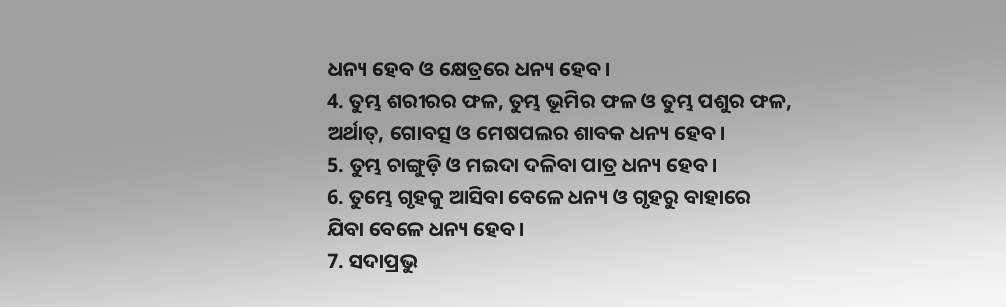ଧନ୍ୟ ହେବ ଓ କ୍ଷେତ୍ରରେ ଧନ୍ୟ ହେବ।
4. ତୁମ୍ଭ ଶରୀରର ଫଳ, ତୁମ୍ଭ ଭୂମିର ଫଳ ଓ ତୁମ୍ଭ ପଶୁର ଫଳ, ଅର୍ଥାତ୍‍, ଗୋବତ୍ସ ଓ ମେଷପଲର ଶାବକ ଧନ୍ୟ ହେବ।
5. ତୁମ୍ଭ ଚାଙ୍ଗୁଡ଼ି ଓ ମଇଦା ଦଳିବା ପାତ୍ର ଧନ୍ୟ ହେବ।
6. ତୁମ୍ଭେ ଗୃହକୁ ଆସିବା ବେଳେ ଧନ୍ୟ ଓ ଗୃହରୁ ବାହାରେ ଯିବା ବେଳେ ଧନ୍ୟ ହେବ।
7. ସଦାପ୍ରଭୁ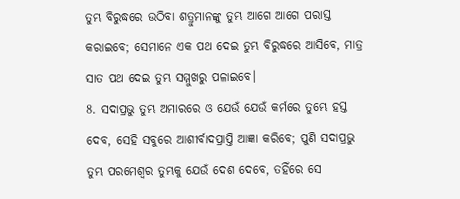ତୁମ୍ଭ ବିରୁଦ୍ଧରେ ଉଠିବା ଶତ୍ରୁମାନଙ୍କୁ ତୁମ୍ଭ ଆଗେ ଆଗେ ପରାସ୍ତ କରାଇବେ; ସେମାନେ ଏକ ପଥ ଦେଇ ତୁମ୍ଭ ବିରୁଦ୍ଧରେ ଆସିବେ, ମାତ୍ର ସାତ ପଥ ଦେଇ ତୁମ୍ଭ ସମ୍ମୁଖରୁ ପଳାଇବେ।
8. ସଦାପ୍ରଭୁ ତୁମ୍ଭ ଅମାରରେ ଓ ଯେଉଁ ଯେଉଁ କର୍ମରେ ତୁମ୍ଭେ ହସ୍ତ ଦେବ, ସେହି ସବୁରେ ଆଶୀର୍ବାଦପ୍ରାପ୍ତି ଆଜ୍ଞା କରିବେ; ପୁଣି ସଦାପ୍ରଭୁ ତୁମ୍ଭ ପରମେଶ୍ୱର ତୁମ୍ଭକୁ ଯେଉଁ ଦେଶ ଦେବେ, ତହିଁରେ ସେ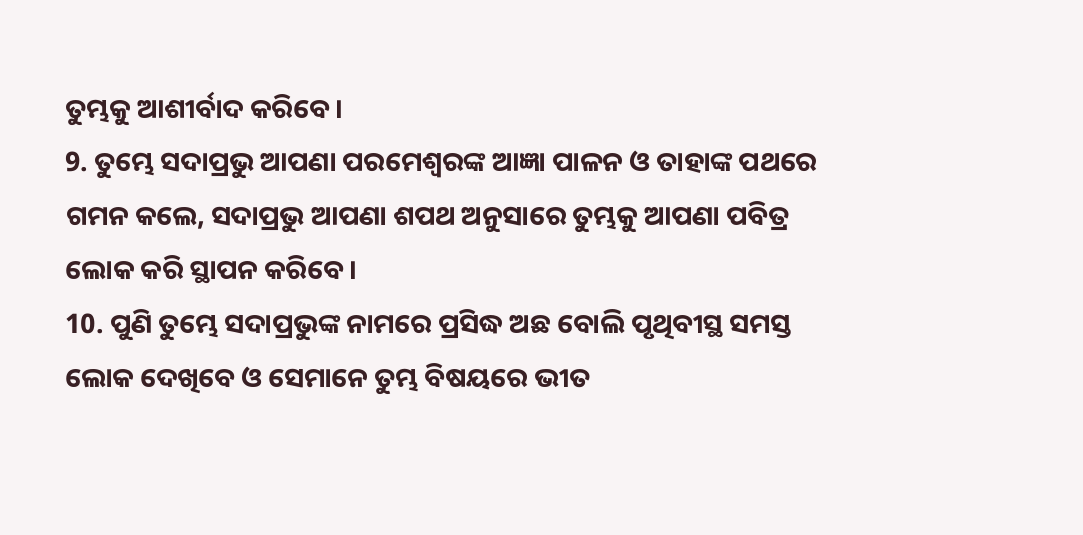ତୁମ୍ଭକୁ ଆଶୀର୍ବାଦ କରିବେ।
9. ତୁମ୍ଭେ ସଦାପ୍ରଭୁ ଆପଣା ପରମେଶ୍ୱରଙ୍କ ଆଜ୍ଞା ପାଳନ ଓ ତାହାଙ୍କ ପଥରେ ଗମନ କଲେ, ସଦାପ୍ରଭୁ ଆପଣା ଶପଥ ଅନୁସାରେ ତୁମ୍ଭକୁ ଆପଣା ପବିତ୍ର ଲୋକ କରି ସ୍ଥାପନ କରିବେ।
10. ପୁଣି ତୁମ୍ଭେ ସଦାପ୍ରଭୁଙ୍କ ନାମରେ ପ୍ରସିଦ୍ଧ ଅଛ ବୋଲି ପୃଥିବୀସ୍ଥ ସମସ୍ତ ଲୋକ ଦେଖିବେ ଓ ସେମାନେ ତୁମ୍ଭ ବିଷୟରେ ଭୀତ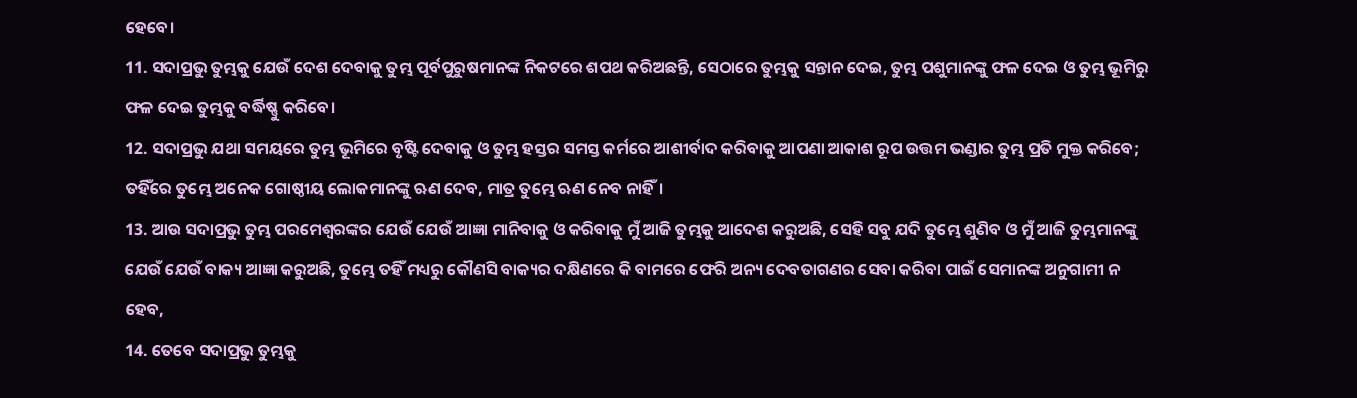ହେବେ।
11. ସଦାପ୍ରଭୁ ତୁମ୍ଭକୁ ଯେଉଁ ଦେଶ ଦେବାକୁ ତୁମ୍ଭ ପୂର୍ବପୁରୁଷମାନଙ୍କ ନିକଟରେ ଶପଥ କରିଅଛନ୍ତି, ସେଠାରେ ତୁମ୍ଭକୁ ସନ୍ତାନ ଦେଇ, ତୁମ୍ଭ ପଶୁମାନଙ୍କୁ ଫଳ ଦେଇ ଓ ତୁମ୍ଭ ଭୂମିରୁ ଫଳ ଦେଇ ତୁମ୍ଭକୁ ବର୍ଦ୍ଧିଷ୍ଣୁ କରିବେ।
12. ସଦାପ୍ରଭୁ ଯଥା ସମୟରେ ତୁମ୍ଭ ଭୂମିରେ ବୃଷ୍ଟି ଦେବାକୁ ଓ ତୁମ୍ଭ ହସ୍ତର ସମସ୍ତ କର୍ମରେ ଆଶୀର୍ବାଦ କରିବାକୁ ଆପଣା ଆକାଶ ରୂପ ଉତ୍ତମ ଭଣ୍ଡାର ତୁମ୍ଭ ପ୍ରତି ମୁକ୍ତ କରିବେ; ତହିଁରେ ତୁମ୍ଭେ ଅନେକ ଗୋଷ୍ଠୀୟ ଲୋକମାନଙ୍କୁ ଋଣ ଦେବ, ମାତ୍ର ତୁମ୍ଭେ ଋଣ ନେବ ନାହିଁ।
13. ଆଉ ସଦାପ୍ରଭୁ ତୁମ୍ଭ ପରମେଶ୍ୱରଙ୍କର ଯେଉଁ ଯେଉଁ ଆଜ୍ଞା ମାନିବାକୁ ଓ କରିବାକୁ ମୁଁ ଆଜି ତୁମ୍ଭକୁ ଆଦେଶ କରୁଅଛି, ସେହି ସବୁ ଯଦି ତୁମ୍ଭେ ଶୁଣିବ ଓ ମୁଁ ଆଜି ତୁମ୍ଭମାନଙ୍କୁ ଯେଉଁ ଯେଉଁ ବାକ୍ୟ ଆଜ୍ଞା କରୁଅଛି, ତୁମ୍ଭେ ତହିଁ ମଧ୍ୟରୁ କୌଣସି ବାକ୍ୟର ଦକ୍ଷିଣରେ କି ବାମରେ ଫେରି ଅନ୍ୟ ଦେବତାଗଣର ସେବା କରିବା ପାଇଁ ସେମାନଙ୍କ ଅନୁଗାମୀ ନ ହେବ,
14. ତେବେ ସଦାପ୍ରଭୁ ତୁମ୍ଭକୁ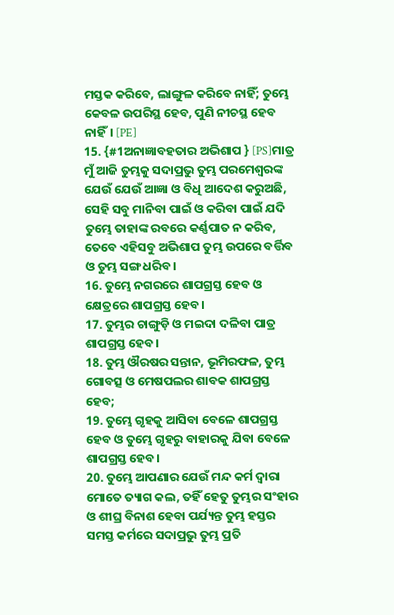ମସ୍ତକ କରିବେ, ଲାଙ୍ଗୁଳ କରିବେ ନାହିଁ; ତୁମ୍ଭେ କେବଳ ଉପରିସ୍ଥ ହେବ, ପୁଣି ନୀଚସ୍ଥ ହେବ ନାହିଁ। [PE]
15. {#1ଅନାଜ୍ଞାବହତାର ଅଭିଶାପ } [PS]ମାତ୍ର ମୁଁ ଆଜି ତୁମ୍ଭକୁ ସଦାପ୍ରଭୁ ତୁମ୍ଭ ପରମେଶ୍ୱରଙ୍କ ଯେଉଁ ଯେଉଁ ଆଜ୍ଞା ଓ ବିଧି ଆଦେଶ କରୁଅଛି, ସେହି ସବୁ ମାନିବା ପାଇଁ ଓ କରିବା ପାଇଁ ଯଦି ତୁମ୍ଭେ ତାହାଙ୍କ ରବରେ କର୍ଣ୍ଣପାତ ନ କରିବ, ତେବେ ଏହିସବୁ ଅଭିଶାପ ତୁମ୍ଭ ଉପରେ ବର୍ତ୍ତିବ ଓ ତୁମ୍ଭ ସଙ୍ଗ ଧରିବ।
16. ତୁମ୍ଭେ ନଗରରେ ଶାପଗ୍ରସ୍ତ ହେବ ଓ କ୍ଷେତ୍ରରେ ଶାପଗ୍ରସ୍ତ ହେବ।
17. ତୁମ୍ଭର ଚାଙ୍ଗୁଡ଼ି ଓ ମଇଦା ଦଳିବା ପାତ୍ର ଶାପଗ୍ରସ୍ତ ହେବ।
18. ତୁମ୍ଭ ଔରଷର ସନ୍ତାନ, ଭୂମିରଫଳ, ତୁମ୍ଭ ଗୋବତ୍ସ ଓ ମେଷପଲର ଶାବକ ଶାପଗ୍ରସ୍ତ ହେବ;
19. ତୁମ୍ଭେ ଗୃହକୁ ଆସିବା ବେଳେ ଶାପଗ୍ରସ୍ତ ହେବ ଓ ତୁମ୍ଭେ ଗୃହରୁ ବାହାରକୁ ଯିବା ବେଳେ ଶାପଗ୍ରସ୍ତ ହେବ।
20. ତୁମ୍ଭେ ଆପଣାର ଯେଉଁ ମନ୍ଦ କର୍ମ ଦ୍ୱାରା ମୋତେ ତ୍ୟାଗ କଲ, ତହିଁ ହେତୁ ତୁମ୍ଭର ସଂହାର ଓ ଶୀଘ୍ର ବିନାଶ ହେବା ପର୍ଯ୍ୟନ୍ତ ତୁମ୍ଭ ହସ୍ତର ସମସ୍ତ କର୍ମରେ ସଦାପ୍ରଭୁ ତୁମ୍ଭ ପ୍ରତି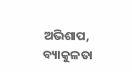ଅଭିଶାପ, ବ୍ୟାକୁଳତା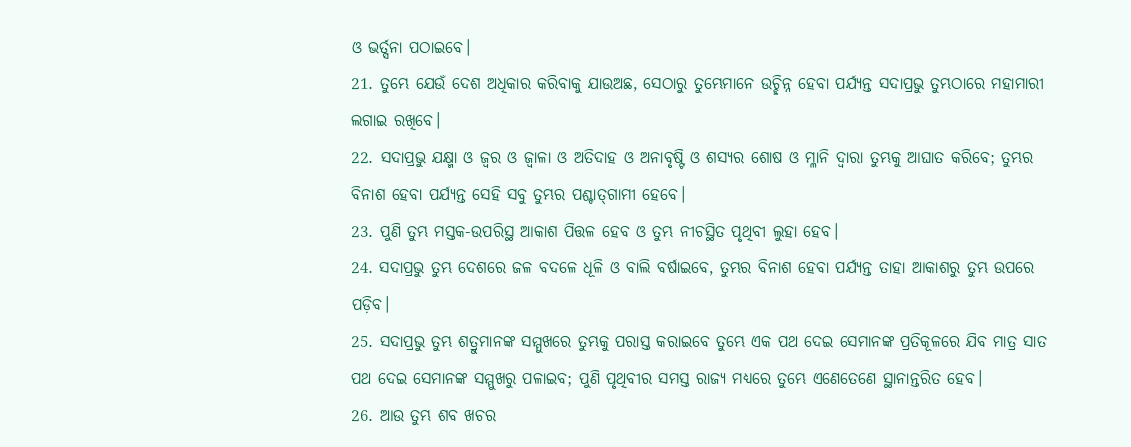ଓ ଭର୍ତ୍ସନା ପଠାଇବେ।
21. ତୁମ୍ଭେ ଯେଉଁ ଦେଶ ଅଧିକାର କରିବାକୁ ଯାଉଅଛ, ସେଠାରୁ ତୁମ୍ଭେମାନେ ଉଚ୍ଛିନ୍ନ ହେବା ପର୍ଯ୍ୟନ୍ତ ସଦାପ୍ରଭୁ ତୁମ୍ଭଠାରେ ମହାମାରୀ ଲଗାଇ ରଖିବେ।
22. ସଦାପ୍ରଭୁ ଯକ୍ଷ୍ମା ଓ ଜ୍ୱର ଓ ଜ୍ୱାଳା ଓ ଅତିଦାହ ଓ ଅନାବୃଷ୍ଟି ଓ ଶସ୍ୟର ଶୋଷ ଓ ମ୍ଳାନି ଦ୍ୱାରା ତୁମ୍ଭକୁ ଆଘାତ କରିବେ; ତୁମ୍ଭର ବିନାଶ ହେବା ପର୍ଯ୍ୟନ୍ତ ସେହି ସବୁ ତୁମ୍ଭର ପଶ୍ଚାତ୍‍ଗାମୀ ହେବେ।
23. ପୁଣି ତୁମ୍ଭ ମସ୍ତକ-ଉପରିସ୍ଥ ଆକାଶ ପିତ୍ତଳ ହେବ ଓ ତୁମ୍ଭ ନୀଚସ୍ଥିତ ପୃଥିବୀ ଲୁହା ହେବ।
24. ସଦାପ୍ରଭୁ ତୁମ୍ଭ ଦେଶରେ ଜଳ ବଦଳେ ଧୂଳି ଓ ବାଲି ବର୍ଷାଇବେ, ତୁମ୍ଭର ବିନାଶ ହେବା ପର୍ଯ୍ୟନ୍ତ ତାହା ଆକାଶରୁ ତୁମ୍ଭ ଉପରେ ପଡ଼ିବ।
25. ସଦାପ୍ରଭୁ ତୁମ୍ଭ ଶତ୍ରୁମାନଙ୍କ ସମ୍ମୁଖରେ ତୁମ୍ଭକୁ ପରାସ୍ତ କରାଇବେ ତୁମ୍ଭେ ଏକ ପଥ ଦେଇ ସେମାନଙ୍କ ପ୍ରତିକୂଳରେ ଯିବ ମାତ୍ର ସାତ ପଥ ଦେଇ ସେମାନଙ୍କ ସମ୍ମୁଖରୁ ପଳାଇବ; ପୁଣି ପୃଥିବୀର ସମସ୍ତ ରାଜ୍ୟ ମଧ୍ୟରେ ତୁମ୍ଭେ ଏଣେତେଣେ ସ୍ଥାନାନ୍ତରିତ ହେବ।
26. ଆଉ ତୁମ୍ଭ ଶବ ଖଚର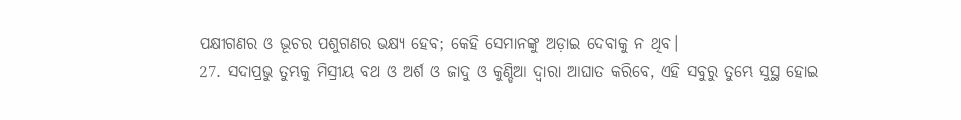ପକ୍ଷୀଗଣର ଓ ଭୂଚର ପଶୁଗଣର ଭକ୍ଷ୍ୟ ହେବ; କେହି ସେମାନଙ୍କୁ ଅଡ଼ାଇ ଦେବାକୁ ନ ଥିବ।
27. ସଦାପ୍ରଭୁ ତୁମ୍ଭକୁ ମିସ୍ରୀୟ ବଥ ଓ ଅର୍ଶ ଓ ଜାଦୁ ଓ କୁଣ୍ଡିଆ ଦ୍ୱାରା ଆଘାତ କରିବେ, ଏହି ସବୁରୁ ତୁମ୍ଭେ ସୁସ୍ଥ ହୋଇ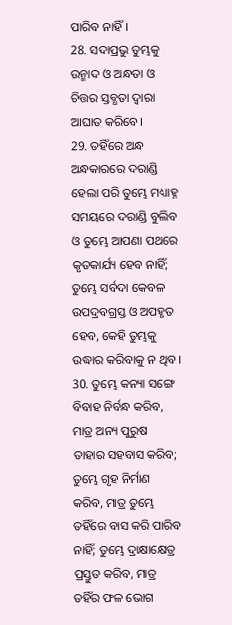ପାରିବ ନାହିଁ।
28. ସଦାପ୍ରଭୁ ତୁମ୍ଭକୁ ଉନ୍ମାଦ ଓ ଅନ୍ଧତା ଓ ଚିତ୍ତର ସ୍ତବ୍ଧତା ଦ୍ୱାରା ଆଘାତ କରିବେ।
29. ତହିଁରେ ଅନ୍ଧ ଅନ୍ଧକାରରେ ଦରାଣ୍ଡି ହେଲା ପରି ତୁମ୍ଭେ ମଧ୍ୟାହ୍ନ ସମୟରେ ଦରାଣ୍ଡି ବୁଲିବ ଓ ତୁମ୍ଭେ ଆପଣା ପଥରେ କୃତକାର୍ଯ୍ୟ ହେବ ନାହିଁ; ତୁମ୍ଭେ ସର୍ବଦା କେବଳ ଉପଦ୍ରବଗ୍ରସ୍ତ ଓ ଅପହୃତ ହେବ, କେହି ତୁମ୍ଭକୁ ଉଦ୍ଧାର କରିବାକୁ ନ ଥିବ।
30. ତୁମ୍ଭେ କନ୍ୟା ସଙ୍ଗେ ବିବାହ ନିର୍ବନ୍ଧ କରିବ, ମାତ୍ର ଅନ୍ୟ ପୁରୁଷ ତାହାର ସହବାସ କରିବ; ତୁମ୍ଭେ ଗୃହ ନିର୍ମାଣ କରିବ, ମାତ୍ର ତୁମ୍ଭେ ତହିଁରେ ବାସ କରି ପାରିବ ନାହିଁ; ତୁମ୍ଭେ ଦ୍ରାକ୍ଷାକ୍ଷେତ୍ର ପ୍ରସ୍ତୁତ କରିବ, ମାତ୍ର ତହିଁର ଫଳ ଭୋଗ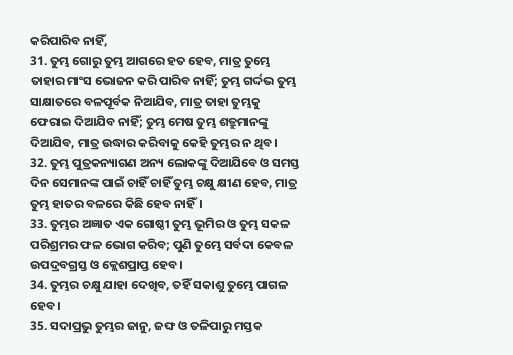କରିପାରିବ ନାହିଁ,
31. ତୁମ୍ଭ ଗୋରୁ ତୁମ୍ଭ ଆଗରେ ହତ ହେବ, ମାତ୍ର ତୁମ୍ଭେ ତାହାର ମାଂସ ଭୋଜନ କରି ପାରିବ ନାହିଁ; ତୁମ୍ଭ ଗର୍ଦ୍ଦଭ ତୁମ୍ଭ ସାକ୍ଷାତରେ ବଳପୂର୍ବକ ନିଆଯିବ, ମାତ୍ର ତାହା ତୁମ୍ଭକୁ ଫେରାଇ ଦିଆଯିବ ନାହିଁ; ତୁମ୍ଭ ମେଷ ତୁମ୍ଭ ଶତ୍ରୁମାନଙ୍କୁ ଦିଆଯିବ, ମାତ୍ର ଉଦ୍ଧାର କରିବାକୁ କେହି ତୁମ୍ଭର ନ ଥିବ।
32. ତୁମ୍ଭ ପୁତ୍ରକନ୍ୟାଗଣ ଅନ୍ୟ ଲୋକଙ୍କୁ ଦିଆଯିବେ ଓ ସମସ୍ତ ଦିନ ସେମାନଙ୍କ ପାଇଁ ଚାହିଁ ଚାହିଁ ତୁମ୍ଭ ଚକ୍ଷୁ କ୍ଷୀଣ ହେବ, ମାତ୍ର ତୁମ୍ଭ ହାତର ବଳରେ କିଛି ହେବ ନାହିଁ।
33. ତୁମ୍ଭର ଅଜ୍ଞାତ ଏକ ଗୋଷ୍ଠୀ ତୁମ୍ଭ ଭୂମିର ଓ ତୁମ୍ଭ ସକଳ ପରିଶ୍ରମର ଫଳ ଭୋଗ କରିବ; ପୁଣି ତୁମ୍ଭେ ସର୍ବଦା କେବଳ ଉପଦ୍ରବଗ୍ରସ୍ତ ଓ କ୍ଲେଶପ୍ରାପ୍ତ ହେବ।
34. ତୁମ୍ଭର ଚକ୍ଷୁ ଯାହା ଦେଖିବ, ତହିଁ ସକାଶୁ ତୁମ୍ଭେ ପାଗଳ ହେବ।
35. ସଦାପ୍ରଭୁ ତୁମ୍ଭର ଜାନୁ, ଜଙ୍ଘ ଓ ତଳିପାରୁ ମସ୍ତକ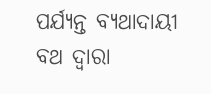ପର୍ଯ୍ୟନ୍ତ ବ୍ୟଥାଦାୟୀ ବଥ ଦ୍ୱାରା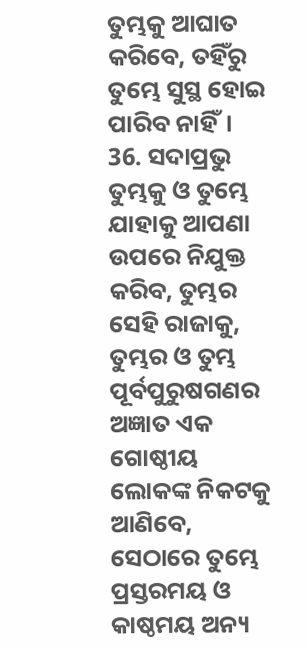ତୁମ୍ଭକୁ ଆଘାତ କରିବେ, ତହିଁରୁ ତୁମ୍ଭେ ସୁସ୍ଥ ହୋଇ ପାରିବ ନାହିଁ।
36. ସଦାପ୍ରଭୁ ତୁମ୍ଭକୁ ଓ ତୁମ୍ଭେ ଯାହାକୁ ଆପଣା ଉପରେ ନିଯୁକ୍ତ କରିବ, ତୁମ୍ଭର ସେହି ରାଜାକୁ, ତୁମ୍ଭର ଓ ତୁମ୍ଭ ପୂର୍ବପୁରୁଷଗଣର ଅଜ୍ଞାତ ଏକ ଗୋଷ୍ଠୀୟ ଲୋକଙ୍କ ନିକଟକୁ ଆଣିବେ, ସେଠାରେ ତୁମ୍ଭେ ପ୍ରସ୍ତରମୟ ଓ କାଷ୍ଠମୟ ଅନ୍ୟ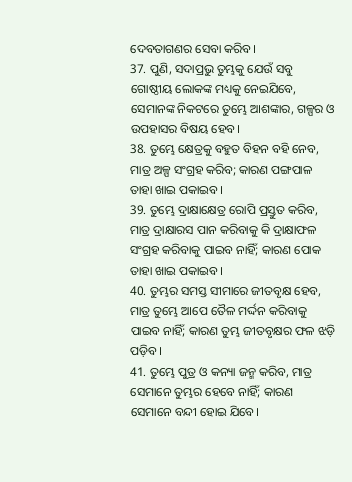ଦେବତାଗଣର ସେବା କରିବ।
37. ପୁଣି, ସଦାପ୍ରଭୁ ତୁମ୍ଭକୁ ଯେଉଁ ସବୁ ଗୋଷ୍ଠୀୟ ଲୋକଙ୍କ ମଧ୍ୟକୁ ନେଇଯିବେ, ସେମାନଙ୍କ ନିକଟରେ ତୁମ୍ଭେ ଆଶଙ୍କାର, ଗଳ୍ପର ଓ ଉପହାସର ବିଷୟ ହେବ।
38. ତୁମ୍ଭେ କ୍ଷେତ୍ରକୁ ବହୁତ ବିହନ ବହି ନେବ, ମାତ୍ର ଅଳ୍ପ ସଂଗ୍ରହ କରିବ; କାରଣ ପଙ୍ଗପାଳ ତାହା ଖାଇ ପକାଇବ।
39. ତୁମ୍ଭେ ଦ୍ରାକ୍ଷାକ୍ଷେତ୍ର ରୋପି ପ୍ରସ୍ତୁତ କରିବ, ମାତ୍ର ଦ୍ରାକ୍ଷାରସ ପାନ କରିବାକୁ କି ଦ୍ରାକ୍ଷାଫଳ ସଂଗ୍ରହ କରିବାକୁ ପାଇବ ନାହିଁ; କାରଣ ପୋକ ତାହା ଖାଇ ପକାଇବ।
40. ତୁମ୍ଭର ସମସ୍ତ ସୀମାରେ ଜୀତବୃକ୍ଷ ହେବ, ମାତ୍ର ତୁମ୍ଭେ ଆପେ ତୈଳ ମର୍ଦ୍ଦନ କରିବାକୁ ପାଇବ ନାହିଁ; କାରଣ ତୁମ୍ଭ ଜୀତବୃକ୍ଷର ଫଳ ଝଡ଼ି ପଡ଼ିବ।
41. ତୁମ୍ଭେ ପୁତ୍ର ଓ କନ୍ୟା ଜନ୍ମ କରିବ, ମାତ୍ର ସେମାନେ ତୁମ୍ଭର ହେବେ ନାହିଁ; କାରଣ ସେମାନେ ବନ୍ଦୀ ହୋଇ ଯିବେ।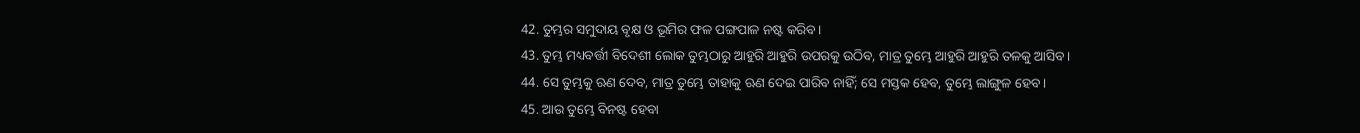42. ତୁମ୍ଭର ସମୁଦାୟ ବୃକ୍ଷ ଓ ଭୂମିର ଫଳ ପଙ୍ଗପାଳ ନଷ୍ଟ କରିବ।
43. ତୁମ୍ଭ ମଧ୍ୟବର୍ତ୍ତୀ ବିଦେଶୀ ଲୋକ ତୁମ୍ଭଠାରୁ ଆହୁରି ଆହୁରି ଉପରକୁ ଉଠିବ, ମାତ୍ର ତୁମ୍ଭେ ଆହୁରି ଆହୁରି ତଳକୁ ଆସିବ।
44. ସେ ତୁମ୍ଭକୁ ଋଣ ଦେବ, ମାତ୍ର ତୁମ୍ଭେ ତାହାକୁ ଋଣ ଦେଇ ପାରିବ ନାହିଁ; ସେ ମସ୍ତକ ହେବ, ତୁମ୍ଭେ ଲାଙ୍ଗୁଳ ହେବ।
45. ଆଉ ତୁମ୍ଭେ ବିନଷ୍ଟ ହେବା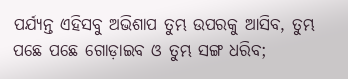ପର୍ଯ୍ୟନ୍ତ ଏହିସବୁ ଅଭିଶାପ ତୁମ୍ଭ ଉପରକୁ ଆସିବ, ତୁମ୍ଭ ପଛେ ପଛେ ଗୋଡ଼ାଇବ ଓ ତୁମ୍ଭ ସଙ୍ଗ ଧରିବ;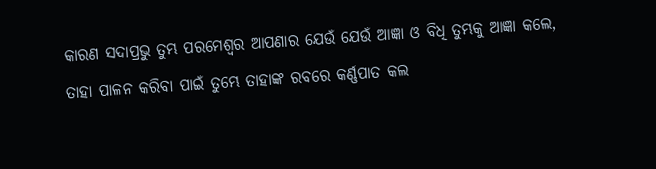କାରଣ ସଦାପ୍ରଭୁ ତୁମ୍ଭ ପରମେଶ୍ୱର ଆପଣାର ଯେଉଁ ଯେଉଁ ଆଜ୍ଞା ଓ ବିଧି ତୁମ୍ଭକୁ ଆଜ୍ଞା କଲେ, ତାହା ପାଳନ କରିବା ପାଇଁ ତୁମ୍ଭେ ତାହାଙ୍କ ରବରେ କର୍ଣ୍ଣପାତ କଲ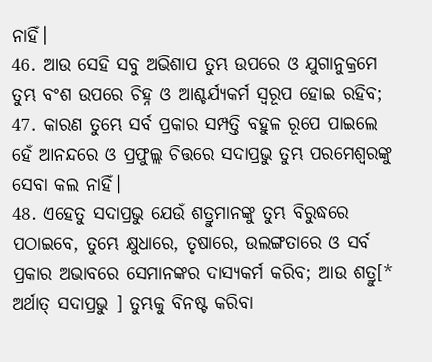ନାହିଁ।
46. ଆଉ ସେହି ସବୁ ଅଭିଶାପ ତୁମ୍ଭ ଉପରେ ଓ ଯୁଗାନୁକ୍ରମେ ତୁମ୍ଭ ବଂଶ ଉପରେ ଚିହ୍ନ ଓ ଆଶ୍ଚର୍ଯ୍ୟକର୍ମ ସ୍ୱରୂପ ହୋଇ ରହିବ;
47. କାରଣ ତୁମ୍ଭେ ସର୍ବ ପ୍ରକାର ସମ୍ପତ୍ତି ବହୁଳ ରୂପେ ପାଇଲେ ହେଁ ଆନନ୍ଦରେ ଓ ପ୍ରଫୁଲ୍ଲ ଚିତ୍ତରେ ସଦାପ୍ରଭୁ ତୁମ୍ଭ ପରମେଶ୍ୱରଙ୍କୁ ସେବା କଲ ନାହିଁ।
48. ଏହେତୁ ସଦାପ୍ରଭୁ ଯେଉଁ ଶତ୍ରୁମାନଙ୍କୁ ତୁମ୍ଭ ବିରୁଦ୍ଧରେ ପଠାଇବେ, ତୁମ୍ଭେ କ୍ଷୁଧାରେ, ତୃଷାରେ, ଉଲଙ୍ଗତାରେ ଓ ସର୍ବ ପ୍ରକାର ଅଭାବରେ ସେମାନଙ୍କର ଦାସ୍ୟକର୍ମ କରିବ; ଆଉ ଶତ୍ରୁ[* ଅର୍ଥାତ୍ ସଦାପ୍ରଭୁ ] ତୁମ୍ଭକୁ ବିନଷ୍ଟ କରିବା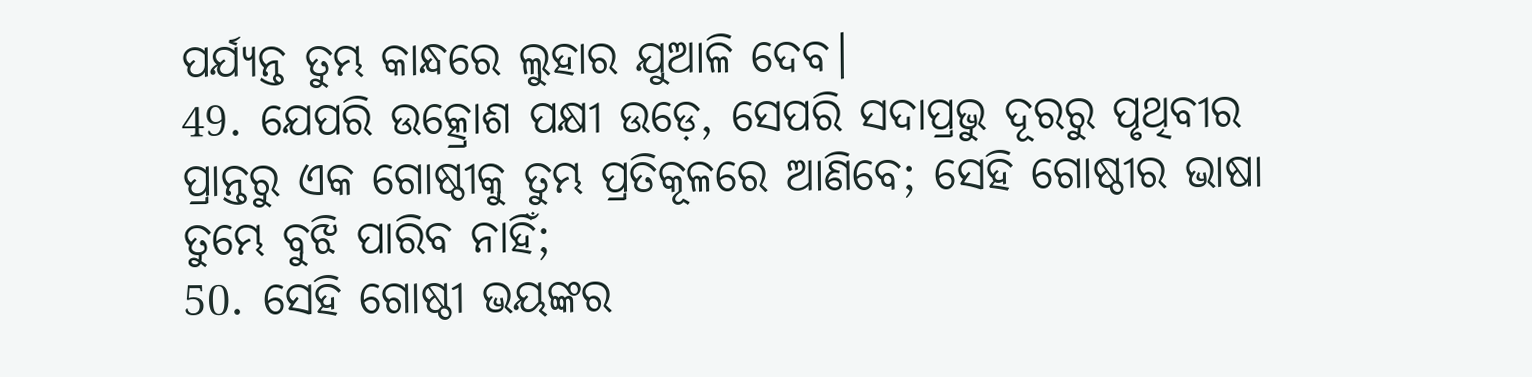ପର୍ଯ୍ୟନ୍ତ ତୁମ୍ଭ କାନ୍ଧରେ ଲୁହାର ଯୁଆଳି ଦେବ।
49. ଯେପରି ଉତ୍କ୍ରୋଶ ପକ୍ଷୀ ଉଡ଼େ, ସେପରି ସଦାପ୍ରଭୁ ଦୂରରୁ ପୃଥିବୀର ପ୍ରାନ୍ତରୁ ଏକ ଗୋଷ୍ଠୀକୁ ତୁମ୍ଭ ପ୍ରତିକୂଳରେ ଆଣିବେ; ସେହି ଗୋଷ୍ଠୀର ଭାଷା ତୁମ୍ଭେ ବୁଝି ପାରିବ ନାହିଁ;
50. ସେହି ଗୋଷ୍ଠୀ ଭୟଙ୍କର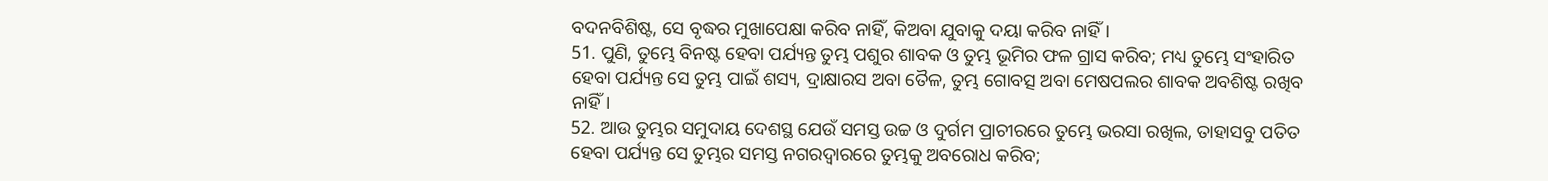ବଦନବିଶିଷ୍ଟ, ସେ ବୃଦ୍ଧର ମୁଖାପେକ୍ଷା କରିବ ନାହିଁ, କିଅବା ଯୁବାକୁ ଦୟା କରିବ ନାହିଁ।
51. ପୁଣି, ତୁମ୍ଭେ ବିନଷ୍ଟ ହେବା ପର୍ଯ୍ୟନ୍ତ ତୁମ୍ଭ ପଶୁର ଶାବକ ଓ ତୁମ୍ଭ ଭୂମିର ଫଳ ଗ୍ରାସ କରିବ; ମଧ୍ୟ ତୁମ୍ଭେ ସଂହାରିତ ହେବା ପର୍ଯ୍ୟନ୍ତ ସେ ତୁମ୍ଭ ପାଇଁ ଶସ୍ୟ, ଦ୍ରାକ୍ଷାରସ ଅବା ତୈଳ, ତୁମ୍ଭ ଗୋବତ୍ସ ଅବା ମେଷପଲର ଶାବକ ଅବଶିଷ୍ଟ ରଖିବ ନାହିଁ।
52. ଆଉ ତୁମ୍ଭର ସମୁଦାୟ ଦେଶସ୍ଥ ଯେଉଁ ସମସ୍ତ ଉଚ୍ଚ ଓ ଦୁର୍ଗମ ପ୍ରାଚୀରରେ ତୁମ୍ଭେ ଭରସା ରଖିଲ, ତାହାସବୁ ପତିତ ହେବା ପର୍ଯ୍ୟନ୍ତ ସେ ତୁମ୍ଭର ସମସ୍ତ ନଗରଦ୍ୱାରରେ ତୁମ୍ଭକୁ ଅବରୋଧ କରିବ;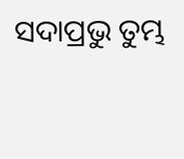ସଦାପ୍ରଭୁ ତୁମ୍ଭ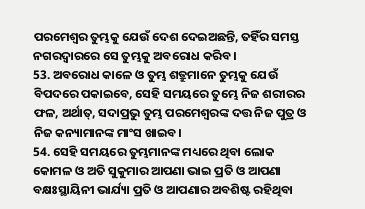ପରମେଶ୍ୱର ତୁମ୍ଭକୁ ଯେଉଁ ଦେଶ ଦେଇଅଛନ୍ତି, ତହିଁର ସମସ୍ତ ନଗରଦ୍ୱାରରେ ସେ ତୁମ୍ଭକୁ ଅବରୋଧ କରିବ।
53. ଅବରୋଧ କାଳେ ଓ ତୁମ୍ଭ ଶତ୍ରୁମାନେ ତୁମ୍ଭକୁ ଯେଉଁ ବିପଦରେ ପକାଇବେ, ସେହି ସମୟରେ ତୁମ୍ଭେ ନିଜ ଶରୀରର ଫଳ, ଅର୍ଥାତ୍‍, ସଦାପ୍ରଭୁ ତୁମ୍ଭ ପରମେଶ୍ୱରଙ୍କ ଦତ୍ତ ନିଜ ପୁତ୍ର ଓ ନିଜ କନ୍ୟାମାନଙ୍କ ମାଂସ ଖାଇବ।
54. ସେହି ସମୟରେ ତୁମ୍ଭମାନଙ୍କ ମଧ୍ୟରେ ଥିବା ଲୋକ କୋମଳ ଓ ଅତି ସୁକୁମାର ଆପଣା ଭାଇ ପ୍ରତି ଓ ଆପଣା ବକ୍ଷଃସ୍ଥାୟିନୀ ଭାର୍ଯ୍ୟା ପ୍ରତି ଓ ଆପଣାର ଅବଶିଷ୍ଟ ରହିଥିବା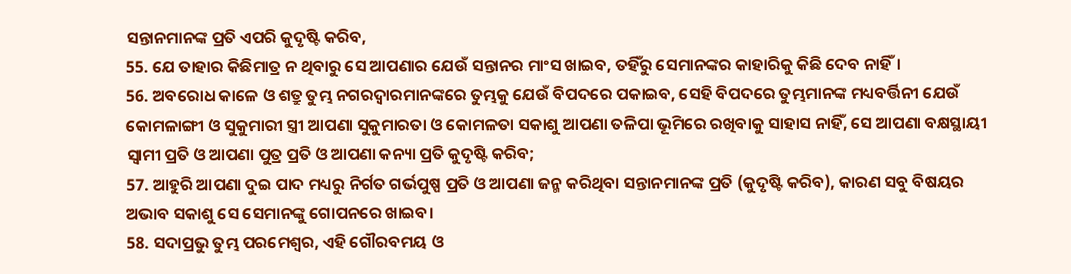ସନ୍ତାନମାନଙ୍କ ପ୍ରତି ଏପରି କୁଦୃଷ୍ଟି କରିବ,
55. ଯେ ତାହାର କିଛିମାତ୍ର ନ ଥିବାରୁ ସେ ଆପଣାର ଯେଉଁ ସନ୍ତାନର ମାଂସ ଖାଇବ, ତହିଁରୁ ସେମାନଙ୍କର କାହାରିକୁ କିଛି ଦେବ ନାହିଁ।
56. ଅବରୋଧ କାଳେ ଓ ଶତ୍ରୁ ତୁମ୍ଭ ନଗରଦ୍ୱାରମାନଙ୍କରେ ତୁମ୍ଭକୁ ଯେଉଁ ବିପଦରେ ପକାଇବ, ସେହି ବିପଦରେ ତୁମ୍ଭମାନଙ୍କ ମଧ୍ୟବର୍ତ୍ତିନୀ ଯେଉଁ କୋମଳାଙ୍ଗୀ ଓ ସୁକୁମାରୀ ସ୍ତ୍ରୀ ଆପଣା ସୁକୁମାରତା ଓ କୋମଳତା ସକାଶୁ ଆପଣା ତଳିପା ଭୂମିରେ ରଖିବାକୁ ସାହାସ ନାହିଁ, ସେ ଆପଣା ବକ୍ଷସ୍ଥାୟୀ ସ୍ୱାମୀ ପ୍ରତି ଓ ଆପଣା ପୁତ୍ର ପ୍ରତି ଓ ଆପଣା କନ୍ୟା ପ୍ରତି କୁଦୃଷ୍ଟି କରିବ;
57. ଆହୁରି ଆପଣା ଦୁଇ ପାଦ ମଧ୍ୟରୁ ନିର୍ଗତ ଗର୍ଭପୁଷ୍ପ ପ୍ରତି ଓ ଆପଣା ଜନ୍ମ କରିଥିବା ସନ୍ତାନମାନଙ୍କ ପ୍ରତି (କୁଦୃଷ୍ଟି କରିବ), କାରଣ ସବୁ ବିଷୟର ଅଭାବ ସକାଶୁ ସେ ସେମାନଙ୍କୁ ଗୋପନରେ ଖାଇବ।
58. ସଦାପ୍ରଭୁ ତୁମ୍ଭ ପରମେଶ୍ୱର, ଏହି ଗୌରବମୟ ଓ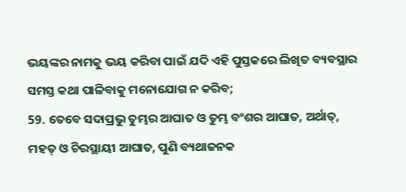ଭୟଙ୍କର ନାମକୁ ଭୟ କରିବା ପାଇଁ ଯଦି ଏହି ପୁସ୍ତକରେ ଲିଖିତ ବ୍ୟବସ୍ଥାର ସମସ୍ତ କଥା ପାଳିବାକୁ ମନୋଯୋଗ ନ କରିବ;
59. ତେବେ ସଦାପ୍ରଭୁ ତୁମ୍ଭର ଆଘାତ ଓ ତୁମ୍ଭ ବଂଶର ଆଘାତ, ଅର୍ଥାତ୍‍, ମହତ୍ ଓ ଚିରସ୍ଥାୟୀ ଆଘାତ, ପୁଣି ବ୍ୟଥାଜନକ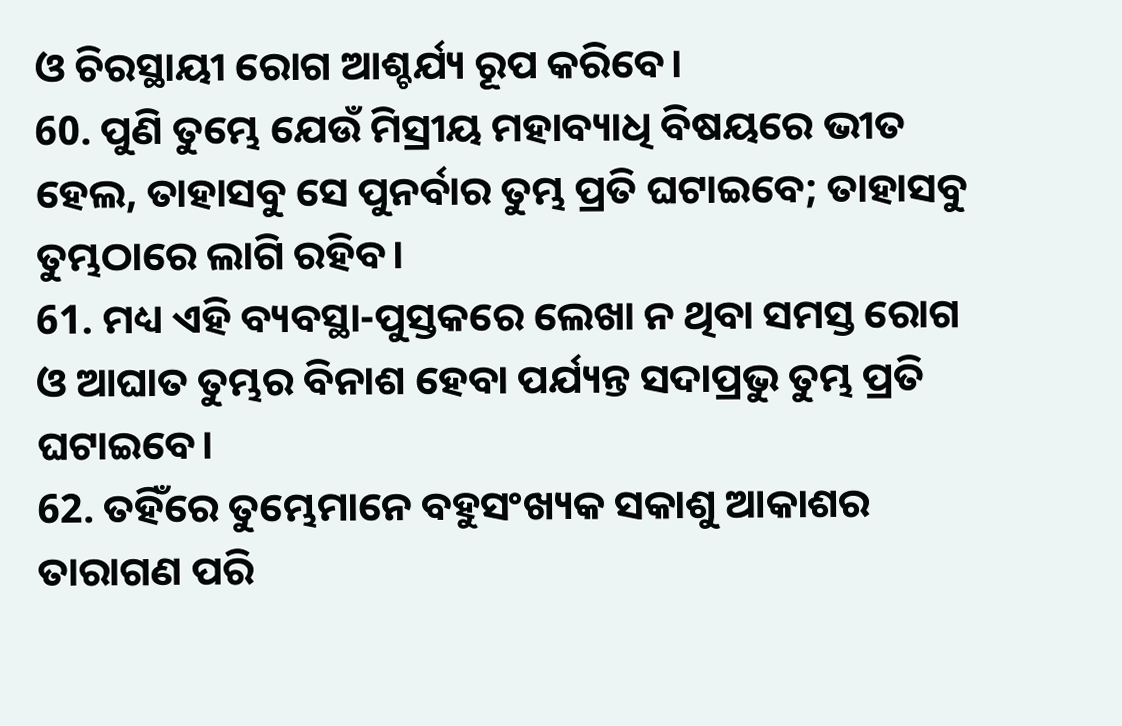ଓ ଚିରସ୍ଥାୟୀ ରୋଗ ଆଶ୍ଚର୍ଯ୍ୟ ରୂପ କରିବେ।
60. ପୁଣି ତୁମ୍ଭେ ଯେଉଁ ମିସ୍ରୀୟ ମହାବ୍ୟାଧି ବିଷୟରେ ଭୀତ ହେଲ, ତାହାସବୁ ସେ ପୁନର୍ବାର ତୁମ୍ଭ ପ୍ରତି ଘଟାଇବେ; ତାହାସବୁ ତୁମ୍ଭଠାରେ ଲାଗି ରହିବ।
61. ମଧ୍ୟ ଏହି ବ୍ୟବସ୍ଥା-ପୁସ୍ତକରେ ଲେଖା ନ ଥିବା ସମସ୍ତ ରୋଗ ଓ ଆଘାତ ତୁମ୍ଭର ବିନାଶ ହେବା ପର୍ଯ୍ୟନ୍ତ ସଦାପ୍ରଭୁ ତୁମ୍ଭ ପ୍ରତି ଘଟାଇବେ।
62. ତହିଁରେ ତୁମ୍ଭେମାନେ ବହୁସଂଖ୍ୟକ ସକାଶୁ ଆକାଶର ତାରାଗଣ ପରି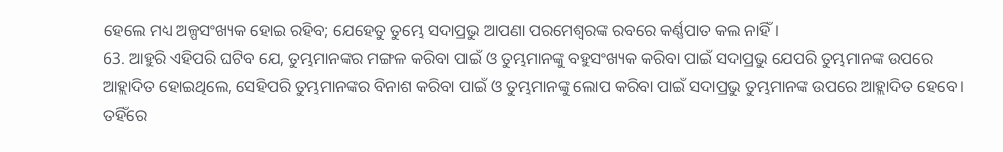ହେଲେ ମଧ୍ୟ ଅଳ୍ପସଂଖ୍ୟକ ହୋଇ ରହିବ; ଯେହେତୁ ତୁମ୍ଭେ ସଦାପ୍ରଭୁ ଆପଣା ପରମେଶ୍ୱରଙ୍କ ରବରେ କର୍ଣ୍ଣପାତ କଲ ନାହିଁ।
63. ଆହୁରି ଏହିପରି ଘଟିବ ଯେ, ତୁମ୍ଭମାନଙ୍କର ମଙ୍ଗଳ କରିବା ପାଇଁ ଓ ତୁମ୍ଭମାନଙ୍କୁ ବହୁସଂଖ୍ୟକ କରିବା ପାଇଁ ସଦାପ୍ରଭୁ ଯେପରି ତୁମ୍ଭମାନଙ୍କ ଉପରେ ଆହ୍ଲାଦିତ ହୋଇଥିଲେ, ସେହିପରି ତୁମ୍ଭମାନଙ୍କର ବିନାଶ କରିବା ପାଇଁ ଓ ତୁମ୍ଭମାନଙ୍କୁ ଲୋପ କରିବା ପାଇଁ ସଦାପ୍ରଭୁ ତୁମ୍ଭମାନଙ୍କ ଉପରେ ଆହ୍ଲାଦିତ ହେବେ। ତହିଁରେ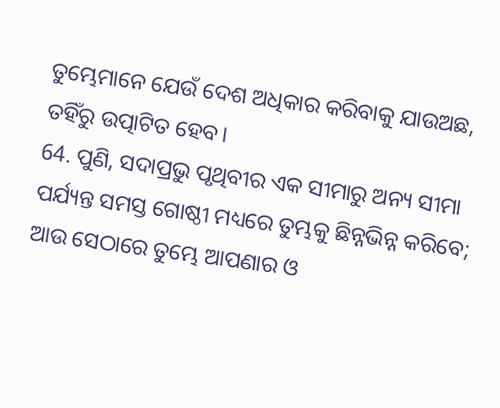ତୁମ୍ଭେମାନେ ଯେଉଁ ଦେଶ ଅଧିକାର କରିବାକୁ ଯାଉଅଛ, ତହିଁରୁ ଉତ୍ପାଟିତ ହେବ।
64. ପୁଣି, ସଦାପ୍ରଭୁ ପୃଥିବୀର ଏକ ସୀମାରୁ ଅନ୍ୟ ସୀମା ପର୍ଯ୍ୟନ୍ତ ସମସ୍ତ ଗୋଷ୍ଠୀ ମଧ୍ୟରେ ତୁମ୍ଭକୁ ଛିନ୍ନଭିନ୍ନ କରିବେ; ଆଉ ସେଠାରେ ତୁମ୍ଭେ ଆପଣାର ଓ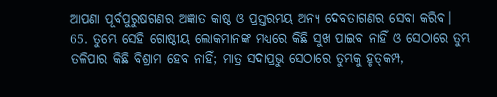ଆପଣା ପୂର୍ବପୁରୁଷଗଣର ଅଜ୍ଞାତ କାଷ୍ଠ ଓ ପ୍ରସ୍ତରମୟ ଅନ୍ୟ ଦେବତାଗଣର ସେବା କରିବ।
65. ତୁମ୍ଭେ ସେହି ଗୋଷ୍ଠୀୟ ଲୋକମାନଙ୍କ ମଧ୍ୟରେ କିଛି ସୁଖ ପାଇବ ନାହିଁ ଓ ସେଠାରେ ତୁମ୍ଭ ତଳିପାର କିଛି ବିଶ୍ରାମ ହେବ ନାହିଁ; ମାତ୍ର ସଦାପ୍ରଭୁ ସେଠାରେ ତୁମ୍ଭକୁ ହୃତ୍‍କମ୍ପ,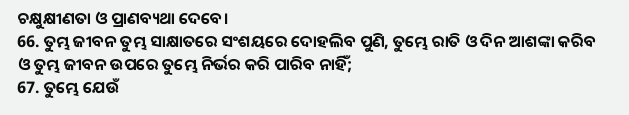ଚକ୍ଷୁକ୍ଷୀଣତା ଓ ପ୍ରାଣବ୍ୟଥା ଦେବେ।
66. ତୁମ୍ଭ ଜୀବନ ତୁମ୍ଭ ସାକ୍ଷାତରେ ସଂଶୟରେ ଦୋହଲିବ ପୁଣି, ତୁମ୍ଭେ ରାତି ଓ ଦିନ ଆଶଙ୍କା କରିବ ଓ ତୁମ୍ଭ ଜୀବନ ଉପରେ ତୁମ୍ଭେ ନିର୍ଭର କରି ପାରିବ ନାହିଁ;
67. ତୁମ୍ଭେ ଯେଉଁ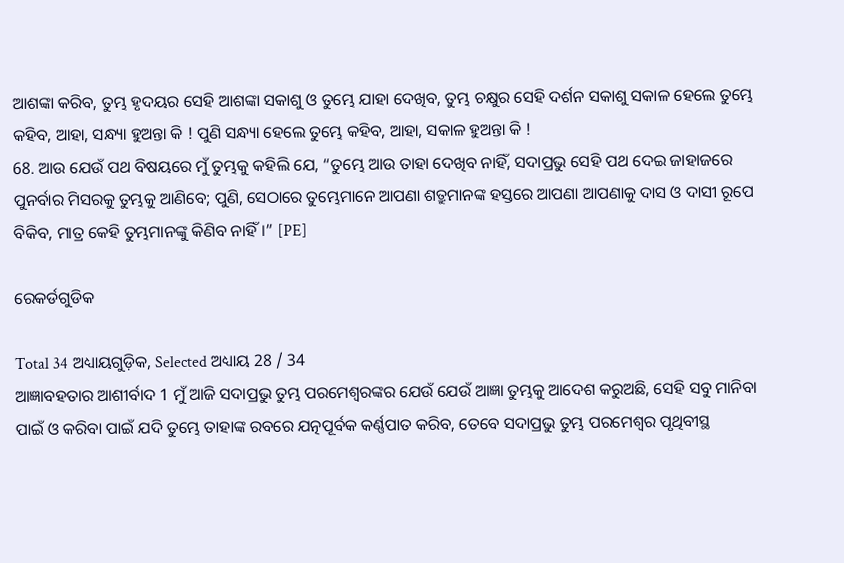ଆଶଙ୍କା କରିବ, ତୁମ୍ଭ ହୃଦୟର ସେହି ଆଶଙ୍କା ସକାଶୁ ଓ ତୁମ୍ଭେ ଯାହା ଦେଖିବ, ତୁମ୍ଭ ଚକ୍ଷୁର ସେହି ଦର୍ଶନ ସକାଶୁ ସକାଳ ହେଲେ ତୁମ୍ଭେ କହିବ, ଆହା, ସନ୍ଧ୍ୟା ହୁଅନ୍ତା କି ! ପୁଣି ସନ୍ଧ୍ୟା ହେଲେ ତୁମ୍ଭେ କହିବ, ଆହା, ସକାଳ ହୁଅନ୍ତା କି !
68. ଆଉ ଯେଉଁ ପଥ ବିଷୟରେ ମୁଁ ତୁମ୍ଭକୁ କହିଲି ଯେ, “ତୁମ୍ଭେ ଆଉ ତାହା ଦେଖିବ ନାହିଁ, ସଦାପ୍ରଭୁ ସେହି ପଥ ଦେଇ ଜାହାଜରେ ପୁନର୍ବାର ମିସରକୁ ତୁମ୍ଭକୁ ଆଣିବେ; ପୁଣି, ସେଠାରେ ତୁମ୍ଭେମାନେ ଆପଣା ଶତ୍ରୁମାନଙ୍କ ହସ୍ତରେ ଆପଣା ଆପଣାକୁ ଦାସ ଓ ଦାସୀ ରୂପେ ବିକିବ, ମାତ୍ର କେହି ତୁମ୍ଭମାନଙ୍କୁ କିଣିବ ନାହିଁ।” [PE]

ରେକର୍ଡଗୁଡିକ

Total 34 ଅଧ୍ୟାୟଗୁଡ଼ିକ, Selected ଅଧ୍ୟାୟ 28 / 34
ଆଜ୍ଞାବହତାର ଆଶୀର୍ବାଦ 1 ମୁଁ ଆଜି ସଦାପ୍ରଭୁ ତୁମ୍ଭ ପରମେଶ୍ୱରଙ୍କର ଯେଉଁ ଯେଉଁ ଆଜ୍ଞା ତୁମ୍ଭକୁ ଆଦେଶ କରୁଅଛି, ସେହି ସବୁ ମାନିବା ପାଇଁ ଓ କରିବା ପାଇଁ ଯଦି ତୁମ୍ଭେ ତାହାଙ୍କ ରବରେ ଯତ୍ନପୂର୍ବକ କର୍ଣ୍ଣପାତ କରିବ, ତେବେ ସଦାପ୍ରଭୁ ତୁମ୍ଭ ପରମେଶ୍ୱର ପୃଥିବୀସ୍ଥ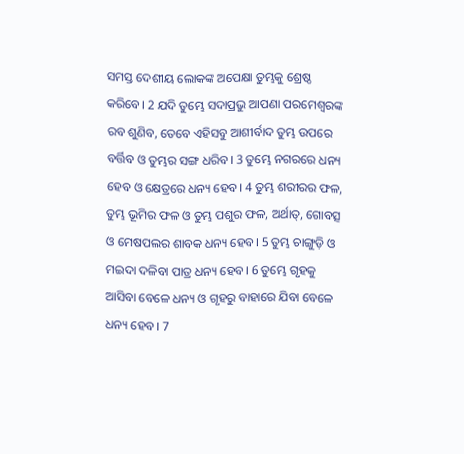ସମସ୍ତ ଦେଶୀୟ ଲୋକଙ୍କ ଅପେକ୍ଷା ତୁମ୍ଭକୁ ଶ୍ରେଷ୍ଠ କରିବେ। 2 ଯଦି ତୁମ୍ଭେ ସଦାପ୍ରଭୁ ଆପଣା ପରମେଶ୍ୱରଙ୍କ ରବ ଶୁଣିବ, ତେବେ ଏହିସବୁ ଆଶୀର୍ବାଦ ତୁମ୍ଭ ଉପରେ ବର୍ତ୍ତିବ ଓ ତୁମ୍ଭର ସଙ୍ଗ ଧରିବ। 3 ତୁମ୍ଭେ ନଗରରେ ଧନ୍ୟ ହେବ ଓ କ୍ଷେତ୍ରରେ ଧନ୍ୟ ହେବ। 4 ତୁମ୍ଭ ଶରୀରର ଫଳ, ତୁମ୍ଭ ଭୂମିର ଫଳ ଓ ତୁମ୍ଭ ପଶୁର ଫଳ, ଅର୍ଥାତ୍‍, ଗୋବତ୍ସ ଓ ମେଷପଲର ଶାବକ ଧନ୍ୟ ହେବ। 5 ତୁମ୍ଭ ଚାଙ୍ଗୁଡ଼ି ଓ ମଇଦା ଦଳିବା ପାତ୍ର ଧନ୍ୟ ହେବ। 6 ତୁମ୍ଭେ ଗୃହକୁ ଆସିବା ବେଳେ ଧନ୍ୟ ଓ ଗୃହରୁ ବାହାରେ ଯିବା ବେଳେ ଧନ୍ୟ ହେବ। 7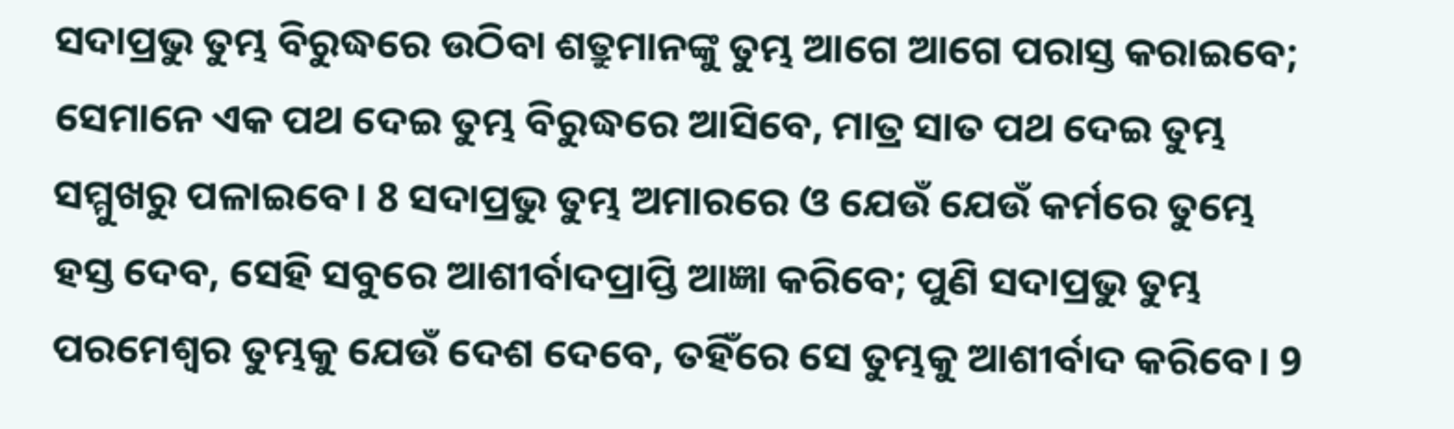ସଦାପ୍ରଭୁ ତୁମ୍ଭ ବିରୁଦ୍ଧରେ ଉଠିବା ଶତ୍ରୁମାନଙ୍କୁ ତୁମ୍ଭ ଆଗେ ଆଗେ ପରାସ୍ତ କରାଇବେ; ସେମାନେ ଏକ ପଥ ଦେଇ ତୁମ୍ଭ ବିରୁଦ୍ଧରେ ଆସିବେ, ମାତ୍ର ସାତ ପଥ ଦେଇ ତୁମ୍ଭ ସମ୍ମୁଖରୁ ପଳାଇବେ। 8 ସଦାପ୍ରଭୁ ତୁମ୍ଭ ଅମାରରେ ଓ ଯେଉଁ ଯେଉଁ କର୍ମରେ ତୁମ୍ଭେ ହସ୍ତ ଦେବ, ସେହି ସବୁରେ ଆଶୀର୍ବାଦପ୍ରାପ୍ତି ଆଜ୍ଞା କରିବେ; ପୁଣି ସଦାପ୍ରଭୁ ତୁମ୍ଭ ପରମେଶ୍ୱର ତୁମ୍ଭକୁ ଯେଉଁ ଦେଶ ଦେବେ, ତହିଁରେ ସେ ତୁମ୍ଭକୁ ଆଶୀର୍ବାଦ କରିବେ। 9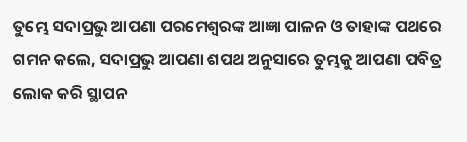ତୁମ୍ଭେ ସଦାପ୍ରଭୁ ଆପଣା ପରମେଶ୍ୱରଙ୍କ ଆଜ୍ଞା ପାଳନ ଓ ତାହାଙ୍କ ପଥରେ ଗମନ କଲେ, ସଦାପ୍ରଭୁ ଆପଣା ଶପଥ ଅନୁସାରେ ତୁମ୍ଭକୁ ଆପଣା ପବିତ୍ର ଲୋକ କରି ସ୍ଥାପନ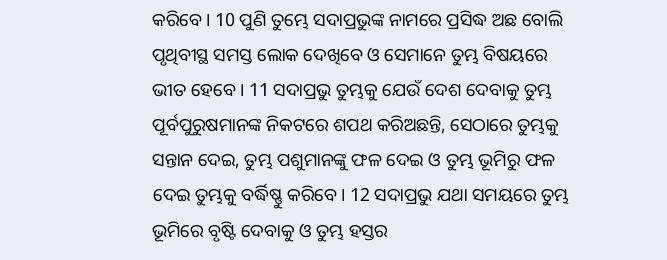କରିବେ। 10 ପୁଣି ତୁମ୍ଭେ ସଦାପ୍ରଭୁଙ୍କ ନାମରେ ପ୍ରସିଦ୍ଧ ଅଛ ବୋଲି ପୃଥିବୀସ୍ଥ ସମସ୍ତ ଲୋକ ଦେଖିବେ ଓ ସେମାନେ ତୁମ୍ଭ ବିଷୟରେ ଭୀତ ହେବେ। 11 ସଦାପ୍ରଭୁ ତୁମ୍ଭକୁ ଯେଉଁ ଦେଶ ଦେବାକୁ ତୁମ୍ଭ ପୂର୍ବପୁରୁଷମାନଙ୍କ ନିକଟରେ ଶପଥ କରିଅଛନ୍ତି, ସେଠାରେ ତୁମ୍ଭକୁ ସନ୍ତାନ ଦେଇ, ତୁମ୍ଭ ପଶୁମାନଙ୍କୁ ଫଳ ଦେଇ ଓ ତୁମ୍ଭ ଭୂମିରୁ ଫଳ ଦେଇ ତୁମ୍ଭକୁ ବର୍ଦ୍ଧିଷ୍ଣୁ କରିବେ। 12 ସଦାପ୍ରଭୁ ଯଥା ସମୟରେ ତୁମ୍ଭ ଭୂମିରେ ବୃଷ୍ଟି ଦେବାକୁ ଓ ତୁମ୍ଭ ହସ୍ତର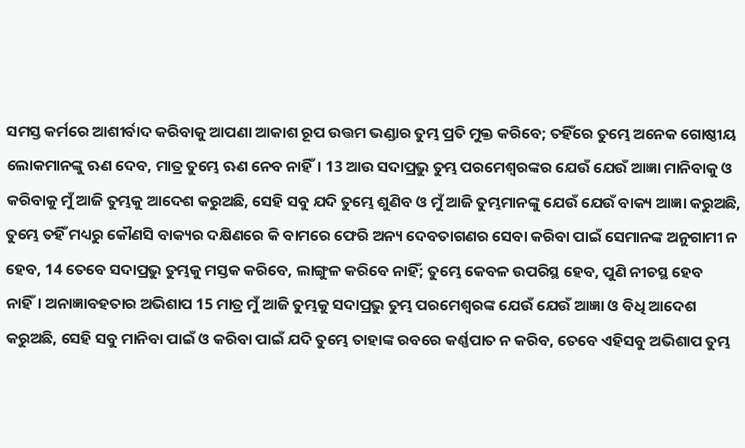ସମସ୍ତ କର୍ମରେ ଆଶୀର୍ବାଦ କରିବାକୁ ଆପଣା ଆକାଶ ରୂପ ଉତ୍ତମ ଭଣ୍ଡାର ତୁମ୍ଭ ପ୍ରତି ମୁକ୍ତ କରିବେ; ତହିଁରେ ତୁମ୍ଭେ ଅନେକ ଗୋଷ୍ଠୀୟ ଲୋକମାନଙ୍କୁ ଋଣ ଦେବ, ମାତ୍ର ତୁମ୍ଭେ ଋଣ ନେବ ନାହିଁ। 13 ଆଉ ସଦାପ୍ରଭୁ ତୁମ୍ଭ ପରମେଶ୍ୱରଙ୍କର ଯେଉଁ ଯେଉଁ ଆଜ୍ଞା ମାନିବାକୁ ଓ କରିବାକୁ ମୁଁ ଆଜି ତୁମ୍ଭକୁ ଆଦେଶ କରୁଅଛି, ସେହି ସବୁ ଯଦି ତୁମ୍ଭେ ଶୁଣିବ ଓ ମୁଁ ଆଜି ତୁମ୍ଭମାନଙ୍କୁ ଯେଉଁ ଯେଉଁ ବାକ୍ୟ ଆଜ୍ଞା କରୁଅଛି, ତୁମ୍ଭେ ତହିଁ ମଧ୍ୟରୁ କୌଣସି ବାକ୍ୟର ଦକ୍ଷିଣରେ କି ବାମରେ ଫେରି ଅନ୍ୟ ଦେବତାଗଣର ସେବା କରିବା ପାଇଁ ସେମାନଙ୍କ ଅନୁଗାମୀ ନ ହେବ, 14 ତେବେ ସଦାପ୍ରଭୁ ତୁମ୍ଭକୁ ମସ୍ତକ କରିବେ, ଲାଙ୍ଗୁଳ କରିବେ ନାହିଁ; ତୁମ୍ଭେ କେବଳ ଉପରିସ୍ଥ ହେବ, ପୁଣି ନୀଚସ୍ଥ ହେବ ନାହିଁ। ଅନାଜ୍ଞାବହତାର ଅଭିଶାପ 15 ମାତ୍ର ମୁଁ ଆଜି ତୁମ୍ଭକୁ ସଦାପ୍ରଭୁ ତୁମ୍ଭ ପରମେଶ୍ୱରଙ୍କ ଯେଉଁ ଯେଉଁ ଆଜ୍ଞା ଓ ବିଧି ଆଦେଶ କରୁଅଛି, ସେହି ସବୁ ମାନିବା ପାଇଁ ଓ କରିବା ପାଇଁ ଯଦି ତୁମ୍ଭେ ତାହାଙ୍କ ରବରେ କର୍ଣ୍ଣପାତ ନ କରିବ, ତେବେ ଏହିସବୁ ଅଭିଶାପ ତୁମ୍ଭ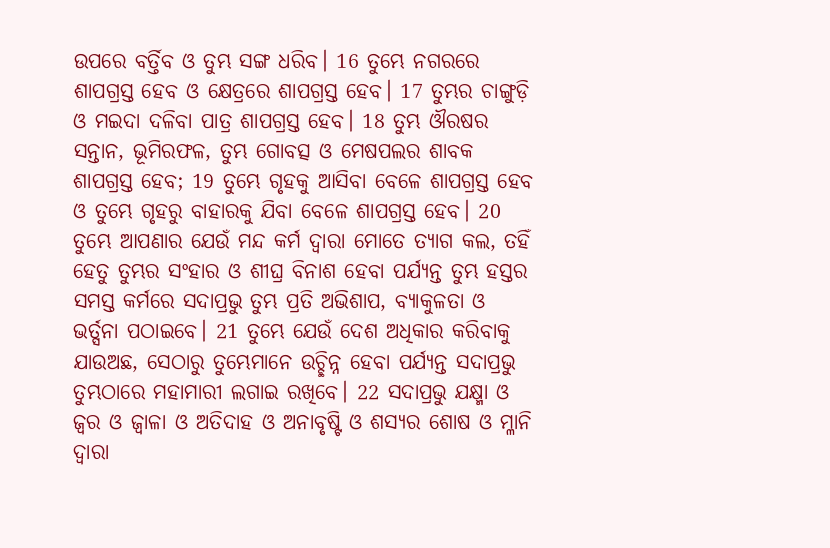ଉପରେ ବର୍ତ୍ତିବ ଓ ତୁମ୍ଭ ସଙ୍ଗ ଧରିବ। 16 ତୁମ୍ଭେ ନଗରରେ ଶାପଗ୍ରସ୍ତ ହେବ ଓ କ୍ଷେତ୍ରରେ ଶାପଗ୍ରସ୍ତ ହେବ। 17 ତୁମ୍ଭର ଚାଙ୍ଗୁଡ଼ି ଓ ମଇଦା ଦଳିବା ପାତ୍ର ଶାପଗ୍ରସ୍ତ ହେବ। 18 ତୁମ୍ଭ ଔରଷର ସନ୍ତାନ, ଭୂମିରଫଳ, ତୁମ୍ଭ ଗୋବତ୍ସ ଓ ମେଷପଲର ଶାବକ ଶାପଗ୍ରସ୍ତ ହେବ; 19 ତୁମ୍ଭେ ଗୃହକୁ ଆସିବା ବେଳେ ଶାପଗ୍ରସ୍ତ ହେବ ଓ ତୁମ୍ଭେ ଗୃହରୁ ବାହାରକୁ ଯିବା ବେଳେ ଶାପଗ୍ରସ୍ତ ହେବ। 20 ତୁମ୍ଭେ ଆପଣାର ଯେଉଁ ମନ୍ଦ କର୍ମ ଦ୍ୱାରା ମୋତେ ତ୍ୟାଗ କଲ, ତହିଁ ହେତୁ ତୁମ୍ଭର ସଂହାର ଓ ଶୀଘ୍ର ବିନାଶ ହେବା ପର୍ଯ୍ୟନ୍ତ ତୁମ୍ଭ ହସ୍ତର ସମସ୍ତ କର୍ମରେ ସଦାପ୍ରଭୁ ତୁମ୍ଭ ପ୍ରତି ଅଭିଶାପ, ବ୍ୟାକୁଳତା ଓ ଭର୍ତ୍ସନା ପଠାଇବେ। 21 ତୁମ୍ଭେ ଯେଉଁ ଦେଶ ଅଧିକାର କରିବାକୁ ଯାଉଅଛ, ସେଠାରୁ ତୁମ୍ଭେମାନେ ଉଚ୍ଛିନ୍ନ ହେବା ପର୍ଯ୍ୟନ୍ତ ସଦାପ୍ରଭୁ ତୁମ୍ଭଠାରେ ମହାମାରୀ ଲଗାଇ ରଖିବେ। 22 ସଦାପ୍ରଭୁ ଯକ୍ଷ୍ମା ଓ ଜ୍ୱର ଓ ଜ୍ୱାଳା ଓ ଅତିଦାହ ଓ ଅନାବୃଷ୍ଟି ଓ ଶସ୍ୟର ଶୋଷ ଓ ମ୍ଳାନି ଦ୍ୱାରା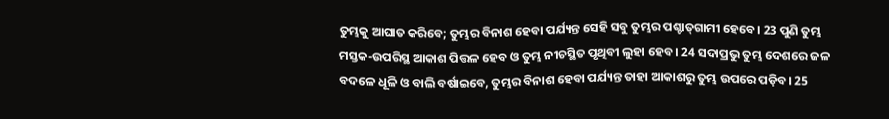ତୁମ୍ଭକୁ ଆଘାତ କରିବେ; ତୁମ୍ଭର ବିନାଶ ହେବା ପର୍ଯ୍ୟନ୍ତ ସେହି ସବୁ ତୁମ୍ଭର ପଶ୍ଚାତ୍‍ଗାମୀ ହେବେ। 23 ପୁଣି ତୁମ୍ଭ ମସ୍ତକ-ଉପରିସ୍ଥ ଆକାଶ ପିତ୍ତଳ ହେବ ଓ ତୁମ୍ଭ ନୀଚସ୍ଥିତ ପୃଥିବୀ ଲୁହା ହେବ। 24 ସଦାପ୍ରଭୁ ତୁମ୍ଭ ଦେଶରେ ଜଳ ବଦଳେ ଧୂଳି ଓ ବାଲି ବର୍ଷାଇବେ, ତୁମ୍ଭର ବିନାଶ ହେବା ପର୍ଯ୍ୟନ୍ତ ତାହା ଆକାଶରୁ ତୁମ୍ଭ ଉପରେ ପଡ଼ିବ। 25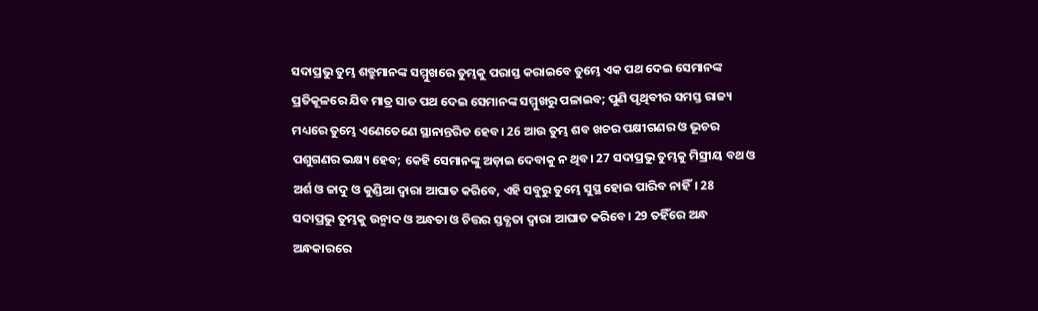ସଦାପ୍ରଭୁ ତୁମ୍ଭ ଶତ୍ରୁମାନଙ୍କ ସମ୍ମୁଖରେ ତୁମ୍ଭକୁ ପରାସ୍ତ କରାଇବେ ତୁମ୍ଭେ ଏକ ପଥ ଦେଇ ସେମାନଙ୍କ ପ୍ରତିକୂଳରେ ଯିବ ମାତ୍ର ସାତ ପଥ ଦେଇ ସେମାନଙ୍କ ସମ୍ମୁଖରୁ ପଳାଇବ; ପୁଣି ପୃଥିବୀର ସମସ୍ତ ରାଜ୍ୟ ମଧ୍ୟରେ ତୁମ୍ଭେ ଏଣେତେଣେ ସ୍ଥାନାନ୍ତରିତ ହେବ। 26 ଆଉ ତୁମ୍ଭ ଶବ ଖଚର ପକ୍ଷୀଗଣର ଓ ଭୂଚର ପଶୁଗଣର ଭକ୍ଷ୍ୟ ହେବ; କେହି ସେମାନଙ୍କୁ ଅଡ଼ାଇ ଦେବାକୁ ନ ଥିବ। 27 ସଦାପ୍ରଭୁ ତୁମ୍ଭକୁ ମିସ୍ରୀୟ ବଥ ଓ ଅର୍ଶ ଓ ଜାଦୁ ଓ କୁଣ୍ଡିଆ ଦ୍ୱାରା ଆଘାତ କରିବେ, ଏହି ସବୁରୁ ତୁମ୍ଭେ ସୁସ୍ଥ ହୋଇ ପାରିବ ନାହିଁ। 28 ସଦାପ୍ରଭୁ ତୁମ୍ଭକୁ ଉନ୍ମାଦ ଓ ଅନ୍ଧତା ଓ ଚିତ୍ତର ସ୍ତବ୍ଧତା ଦ୍ୱାରା ଆଘାତ କରିବେ। 29 ତହିଁରେ ଅନ୍ଧ ଅନ୍ଧକାରରେ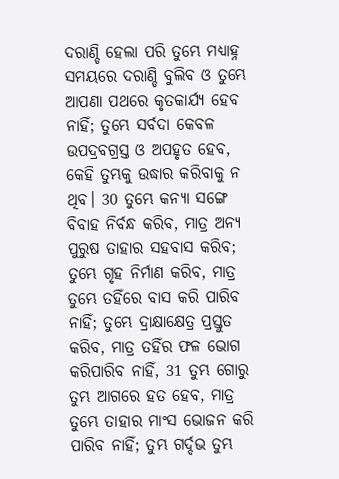ଦରାଣ୍ଡି ହେଲା ପରି ତୁମ୍ଭେ ମଧ୍ୟାହ୍ନ ସମୟରେ ଦରାଣ୍ଡି ବୁଲିବ ଓ ତୁମ୍ଭେ ଆପଣା ପଥରେ କୃତକାର୍ଯ୍ୟ ହେବ ନାହିଁ; ତୁମ୍ଭେ ସର୍ବଦା କେବଳ ଉପଦ୍ରବଗ୍ରସ୍ତ ଓ ଅପହୃତ ହେବ, କେହି ତୁମ୍ଭକୁ ଉଦ୍ଧାର କରିବାକୁ ନ ଥିବ। 30 ତୁମ୍ଭେ କନ୍ୟା ସଙ୍ଗେ ବିବାହ ନିର୍ବନ୍ଧ କରିବ, ମାତ୍ର ଅନ୍ୟ ପୁରୁଷ ତାହାର ସହବାସ କରିବ; ତୁମ୍ଭେ ଗୃହ ନିର୍ମାଣ କରିବ, ମାତ୍ର ତୁମ୍ଭେ ତହିଁରେ ବାସ କରି ପାରିବ ନାହିଁ; ତୁମ୍ଭେ ଦ୍ରାକ୍ଷାକ୍ଷେତ୍ର ପ୍ରସ୍ତୁତ କରିବ, ମାତ୍ର ତହିଁର ଫଳ ଭୋଗ କରିପାରିବ ନାହିଁ, 31 ତୁମ୍ଭ ଗୋରୁ ତୁମ୍ଭ ଆଗରେ ହତ ହେବ, ମାତ୍ର ତୁମ୍ଭେ ତାହାର ମାଂସ ଭୋଜନ କରି ପାରିବ ନାହିଁ; ତୁମ୍ଭ ଗର୍ଦ୍ଦଭ ତୁମ୍ଭ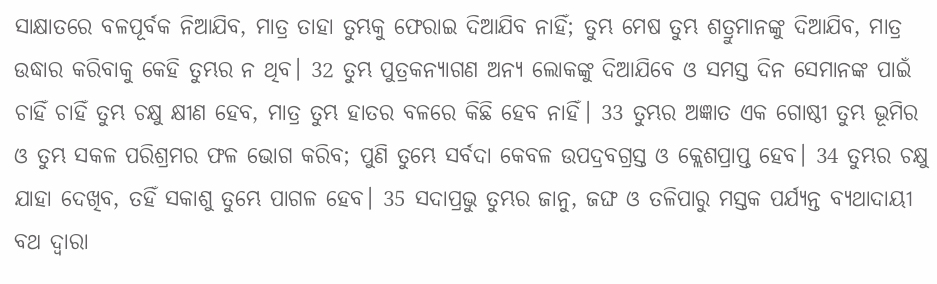ସାକ୍ଷାତରେ ବଳପୂର୍ବକ ନିଆଯିବ, ମାତ୍ର ତାହା ତୁମ୍ଭକୁ ଫେରାଇ ଦିଆଯିବ ନାହିଁ; ତୁମ୍ଭ ମେଷ ତୁମ୍ଭ ଶତ୍ରୁମାନଙ୍କୁ ଦିଆଯିବ, ମାତ୍ର ଉଦ୍ଧାର କରିବାକୁ କେହି ତୁମ୍ଭର ନ ଥିବ। 32 ତୁମ୍ଭ ପୁତ୍ରକନ୍ୟାଗଣ ଅନ୍ୟ ଲୋକଙ୍କୁ ଦିଆଯିବେ ଓ ସମସ୍ତ ଦିନ ସେମାନଙ୍କ ପାଇଁ ଚାହିଁ ଚାହିଁ ତୁମ୍ଭ ଚକ୍ଷୁ କ୍ଷୀଣ ହେବ, ମାତ୍ର ତୁମ୍ଭ ହାତର ବଳରେ କିଛି ହେବ ନାହିଁ। 33 ତୁମ୍ଭର ଅଜ୍ଞାତ ଏକ ଗୋଷ୍ଠୀ ତୁମ୍ଭ ଭୂମିର ଓ ତୁମ୍ଭ ସକଳ ପରିଶ୍ରମର ଫଳ ଭୋଗ କରିବ; ପୁଣି ତୁମ୍ଭେ ସର୍ବଦା କେବଳ ଉପଦ୍ରବଗ୍ରସ୍ତ ଓ କ୍ଲେଶପ୍ରାପ୍ତ ହେବ। 34 ତୁମ୍ଭର ଚକ୍ଷୁ ଯାହା ଦେଖିବ, ତହିଁ ସକାଶୁ ତୁମ୍ଭେ ପାଗଳ ହେବ। 35 ସଦାପ୍ରଭୁ ତୁମ୍ଭର ଜାନୁ, ଜଙ୍ଘ ଓ ତଳିପାରୁ ମସ୍ତକ ପର୍ଯ୍ୟନ୍ତ ବ୍ୟଥାଦାୟୀ ବଥ ଦ୍ୱାରା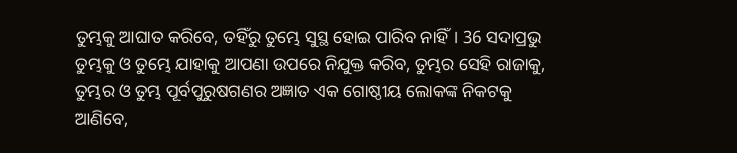ତୁମ୍ଭକୁ ଆଘାତ କରିବେ, ତହିଁରୁ ତୁମ୍ଭେ ସୁସ୍ଥ ହୋଇ ପାରିବ ନାହିଁ। 36 ସଦାପ୍ରଭୁ ତୁମ୍ଭକୁ ଓ ତୁମ୍ଭେ ଯାହାକୁ ଆପଣା ଉପରେ ନିଯୁକ୍ତ କରିବ, ତୁମ୍ଭର ସେହି ରାଜାକୁ, ତୁମ୍ଭର ଓ ତୁମ୍ଭ ପୂର୍ବପୁରୁଷଗଣର ଅଜ୍ଞାତ ଏକ ଗୋଷ୍ଠୀୟ ଲୋକଙ୍କ ନିକଟକୁ ଆଣିବେ,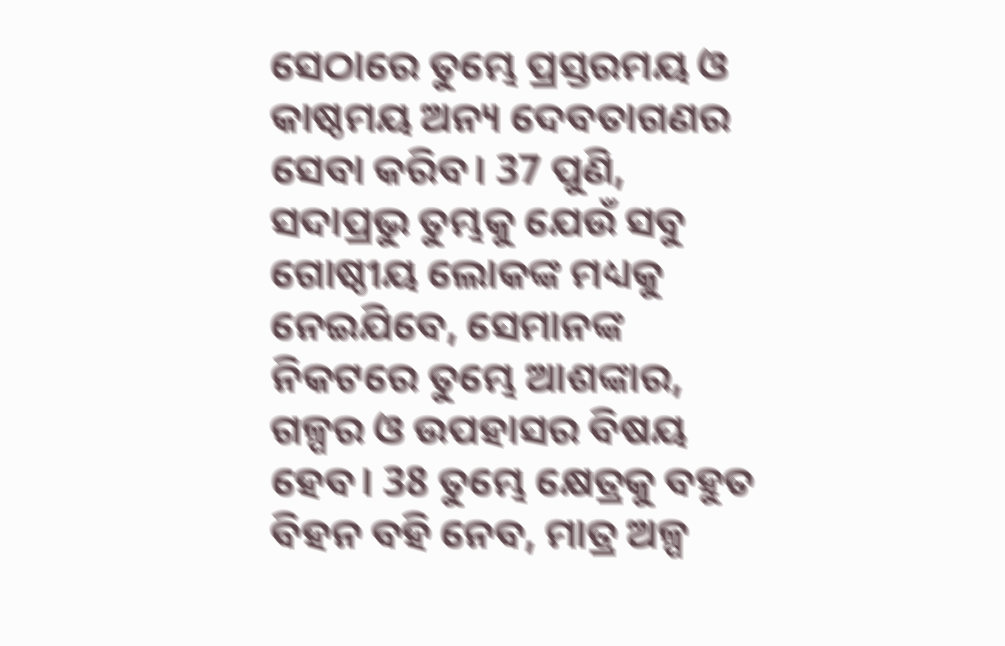ସେଠାରେ ତୁମ୍ଭେ ପ୍ରସ୍ତରମୟ ଓ କାଷ୍ଠମୟ ଅନ୍ୟ ଦେବତାଗଣର ସେବା କରିବ। 37 ପୁଣି, ସଦାପ୍ରଭୁ ତୁମ୍ଭକୁ ଯେଉଁ ସବୁ ଗୋଷ୍ଠୀୟ ଲୋକଙ୍କ ମଧ୍ୟକୁ ନେଇଯିବେ, ସେମାନଙ୍କ ନିକଟରେ ତୁମ୍ଭେ ଆଶଙ୍କାର, ଗଳ୍ପର ଓ ଉପହାସର ବିଷୟ ହେବ। 38 ତୁମ୍ଭେ କ୍ଷେତ୍ରକୁ ବହୁତ ବିହନ ବହି ନେବ, ମାତ୍ର ଅଳ୍ପ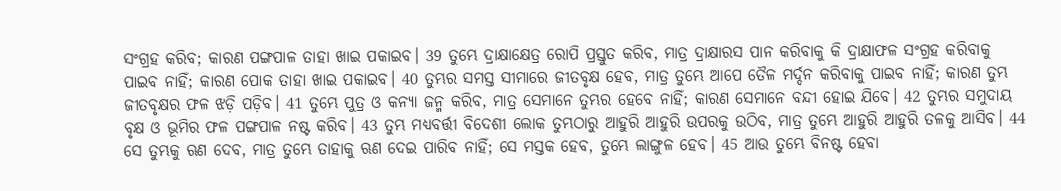ସଂଗ୍ରହ କରିବ; କାରଣ ପଙ୍ଗପାଳ ତାହା ଖାଇ ପକାଇବ। 39 ତୁମ୍ଭେ ଦ୍ରାକ୍ଷାକ୍ଷେତ୍ର ରୋପି ପ୍ରସ୍ତୁତ କରିବ, ମାତ୍ର ଦ୍ରାକ୍ଷାରସ ପାନ କରିବାକୁ କି ଦ୍ରାକ୍ଷାଫଳ ସଂଗ୍ରହ କରିବାକୁ ପାଇବ ନାହିଁ; କାରଣ ପୋକ ତାହା ଖାଇ ପକାଇବ। 40 ତୁମ୍ଭର ସମସ୍ତ ସୀମାରେ ଜୀତବୃକ୍ଷ ହେବ, ମାତ୍ର ତୁମ୍ଭେ ଆପେ ତୈଳ ମର୍ଦ୍ଦନ କରିବାକୁ ପାଇବ ନାହିଁ; କାରଣ ତୁମ୍ଭ ଜୀତବୃକ୍ଷର ଫଳ ଝଡ଼ି ପଡ଼ିବ। 41 ତୁମ୍ଭେ ପୁତ୍ର ଓ କନ୍ୟା ଜନ୍ମ କରିବ, ମାତ୍ର ସେମାନେ ତୁମ୍ଭର ହେବେ ନାହିଁ; କାରଣ ସେମାନେ ବନ୍ଦୀ ହୋଇ ଯିବେ। 42 ତୁମ୍ଭର ସମୁଦାୟ ବୃକ୍ଷ ଓ ଭୂମିର ଫଳ ପଙ୍ଗପାଳ ନଷ୍ଟ କରିବ। 43 ତୁମ୍ଭ ମଧ୍ୟବର୍ତ୍ତୀ ବିଦେଶୀ ଲୋକ ତୁମ୍ଭଠାରୁ ଆହୁରି ଆହୁରି ଉପରକୁ ଉଠିବ, ମାତ୍ର ତୁମ୍ଭେ ଆହୁରି ଆହୁରି ତଳକୁ ଆସିବ। 44 ସେ ତୁମ୍ଭକୁ ଋଣ ଦେବ, ମାତ୍ର ତୁମ୍ଭେ ତାହାକୁ ଋଣ ଦେଇ ପାରିବ ନାହିଁ; ସେ ମସ୍ତକ ହେବ, ତୁମ୍ଭେ ଲାଙ୍ଗୁଳ ହେବ। 45 ଆଉ ତୁମ୍ଭେ ବିନଷ୍ଟ ହେବା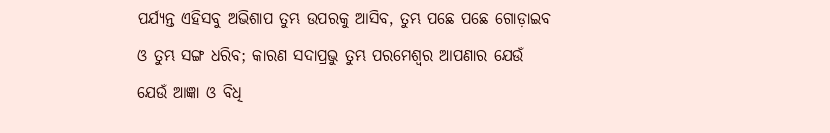ପର୍ଯ୍ୟନ୍ତ ଏହିସବୁ ଅଭିଶାପ ତୁମ୍ଭ ଉପରକୁ ଆସିବ, ତୁମ୍ଭ ପଛେ ପଛେ ଗୋଡ଼ାଇବ ଓ ତୁମ୍ଭ ସଙ୍ଗ ଧରିବ; କାରଣ ସଦାପ୍ରଭୁ ତୁମ୍ଭ ପରମେଶ୍ୱର ଆପଣାର ଯେଉଁ ଯେଉଁ ଆଜ୍ଞା ଓ ବିଧି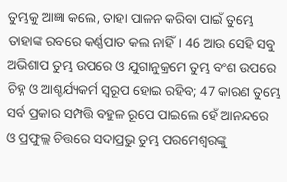ତୁମ୍ଭକୁ ଆଜ୍ଞା କଲେ, ତାହା ପାଳନ କରିବା ପାଇଁ ତୁମ୍ଭେ ତାହାଙ୍କ ରବରେ କର୍ଣ୍ଣପାତ କଲ ନାହିଁ। 46 ଆଉ ସେହି ସବୁ ଅଭିଶାପ ତୁମ୍ଭ ଉପରେ ଓ ଯୁଗାନୁକ୍ରମେ ତୁମ୍ଭ ବଂଶ ଉପରେ ଚିହ୍ନ ଓ ଆଶ୍ଚର୍ଯ୍ୟକର୍ମ ସ୍ୱରୂପ ହୋଇ ରହିବ; 47 କାରଣ ତୁମ୍ଭେ ସର୍ବ ପ୍ରକାର ସମ୍ପତ୍ତି ବହୁଳ ରୂପେ ପାଇଲେ ହେଁ ଆନନ୍ଦରେ ଓ ପ୍ରଫୁଲ୍ଲ ଚିତ୍ତରେ ସଦାପ୍ରଭୁ ତୁମ୍ଭ ପରମେଶ୍ୱରଙ୍କୁ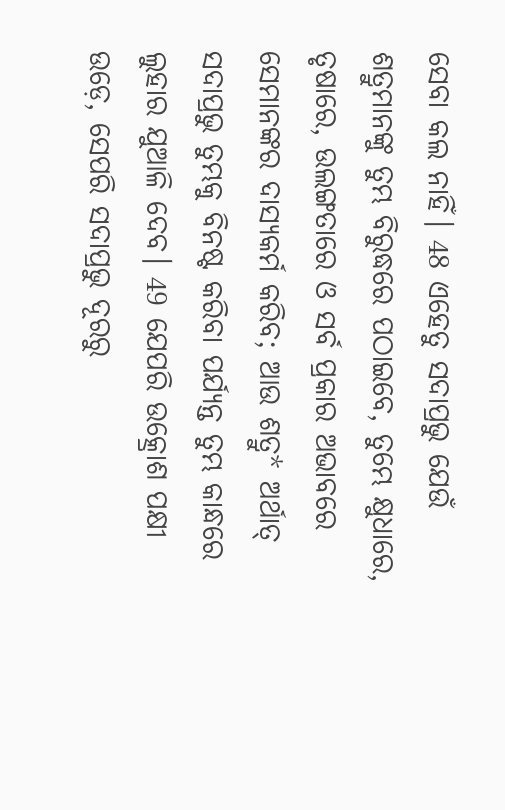ସେବା କଲ ନାହିଁ। 48 ଏହେତୁ ସଦାପ୍ରଭୁ ଯେଉଁ ଶତ୍ରୁମାନଙ୍କୁ ତୁମ୍ଭ ବିରୁଦ୍ଧରେ ପଠାଇବେ, ତୁମ୍ଭେ କ୍ଷୁଧାରେ, ତୃଷାରେ, ଉଲଙ୍ଗତାରେ ଓ ସର୍ବ ପ୍ରକାର ଅଭାବରେ ସେମାନଙ୍କର ଦାସ୍ୟକର୍ମ କରିବ; ଆଉ ଶତ୍ରୁ* ଅର୍ଥାତ୍ ସଦାପ୍ରଭୁ ତୁମ୍ଭକୁ ବିନଷ୍ଟ କରିବା ପର୍ଯ୍ୟନ୍ତ ତୁମ୍ଭ କାନ୍ଧରେ ଲୁହାର ଯୁଆଳି ଦେବ। 49 ଯେପରି ଉତ୍କ୍ରୋଶ ପକ୍ଷୀ ଉଡ଼େ, ସେପରି ସଦାପ୍ରଭୁ ଦୂରରୁ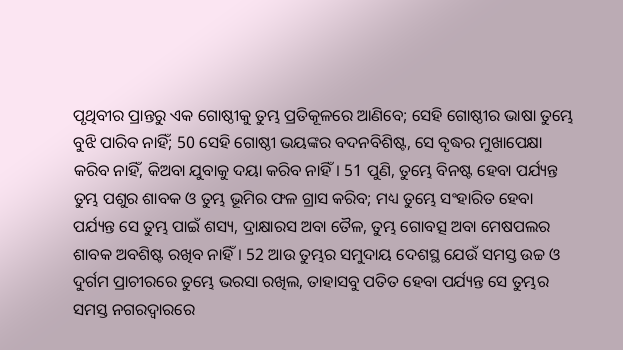ପୃଥିବୀର ପ୍ରାନ୍ତରୁ ଏକ ଗୋଷ୍ଠୀକୁ ତୁମ୍ଭ ପ୍ରତିକୂଳରେ ଆଣିବେ; ସେହି ଗୋଷ୍ଠୀର ଭାଷା ତୁମ୍ଭେ ବୁଝି ପାରିବ ନାହିଁ; 50 ସେହି ଗୋଷ୍ଠୀ ଭୟଙ୍କର ବଦନବିଶିଷ୍ଟ, ସେ ବୃଦ୍ଧର ମୁଖାପେକ୍ଷା କରିବ ନାହିଁ, କିଅବା ଯୁବାକୁ ଦୟା କରିବ ନାହିଁ। 51 ପୁଣି, ତୁମ୍ଭେ ବିନଷ୍ଟ ହେବା ପର୍ଯ୍ୟନ୍ତ ତୁମ୍ଭ ପଶୁର ଶାବକ ଓ ତୁମ୍ଭ ଭୂମିର ଫଳ ଗ୍ରାସ କରିବ; ମଧ୍ୟ ତୁମ୍ଭେ ସଂହାରିତ ହେବା ପର୍ଯ୍ୟନ୍ତ ସେ ତୁମ୍ଭ ପାଇଁ ଶସ୍ୟ, ଦ୍ରାକ୍ଷାରସ ଅବା ତୈଳ, ତୁମ୍ଭ ଗୋବତ୍ସ ଅବା ମେଷପଲର ଶାବକ ଅବଶିଷ୍ଟ ରଖିବ ନାହିଁ। 52 ଆଉ ତୁମ୍ଭର ସମୁଦାୟ ଦେଶସ୍ଥ ଯେଉଁ ସମସ୍ତ ଉଚ୍ଚ ଓ ଦୁର୍ଗମ ପ୍ରାଚୀରରେ ତୁମ୍ଭେ ଭରସା ରଖିଲ, ତାହାସବୁ ପତିତ ହେବା ପର୍ଯ୍ୟନ୍ତ ସେ ତୁମ୍ଭର ସମସ୍ତ ନଗରଦ୍ୱାରରେ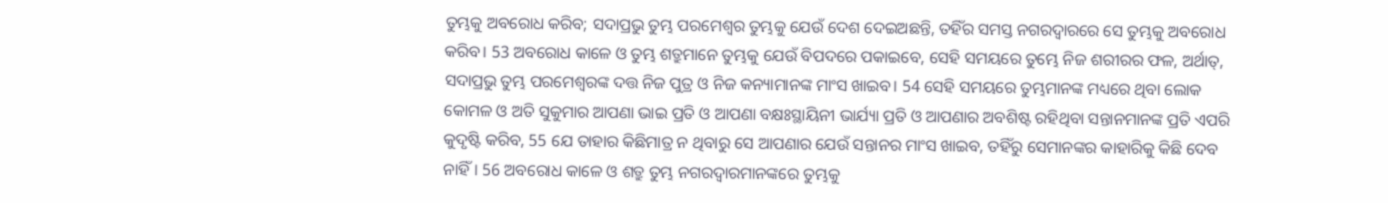ତୁମ୍ଭକୁ ଅବରୋଧ କରିବ; ସଦାପ୍ରଭୁ ତୁମ୍ଭ ପରମେଶ୍ୱର ତୁମ୍ଭକୁ ଯେଉଁ ଦେଶ ଦେଇଅଛନ୍ତି, ତହିଁର ସମସ୍ତ ନଗରଦ୍ୱାରରେ ସେ ତୁମ୍ଭକୁ ଅବରୋଧ କରିବ। 53 ଅବରୋଧ କାଳେ ଓ ତୁମ୍ଭ ଶତ୍ରୁମାନେ ତୁମ୍ଭକୁ ଯେଉଁ ବିପଦରେ ପକାଇବେ, ସେହି ସମୟରେ ତୁମ୍ଭେ ନିଜ ଶରୀରର ଫଳ, ଅର୍ଥାତ୍‍, ସଦାପ୍ରଭୁ ତୁମ୍ଭ ପରମେଶ୍ୱରଙ୍କ ଦତ୍ତ ନିଜ ପୁତ୍ର ଓ ନିଜ କନ୍ୟାମାନଙ୍କ ମାଂସ ଖାଇବ। 54 ସେହି ସମୟରେ ତୁମ୍ଭମାନଙ୍କ ମଧ୍ୟରେ ଥିବା ଲୋକ କୋମଳ ଓ ଅତି ସୁକୁମାର ଆପଣା ଭାଇ ପ୍ରତି ଓ ଆପଣା ବକ୍ଷଃସ୍ଥାୟିନୀ ଭାର୍ଯ୍ୟା ପ୍ରତି ଓ ଆପଣାର ଅବଶିଷ୍ଟ ରହିଥିବା ସନ୍ତାନମାନଙ୍କ ପ୍ରତି ଏପରି କୁଦୃଷ୍ଟି କରିବ, 55 ଯେ ତାହାର କିଛିମାତ୍ର ନ ଥିବାରୁ ସେ ଆପଣାର ଯେଉଁ ସନ୍ତାନର ମାଂସ ଖାଇବ, ତହିଁରୁ ସେମାନଙ୍କର କାହାରିକୁ କିଛି ଦେବ ନାହିଁ। 56 ଅବରୋଧ କାଳେ ଓ ଶତ୍ରୁ ତୁମ୍ଭ ନଗରଦ୍ୱାରମାନଙ୍କରେ ତୁମ୍ଭକୁ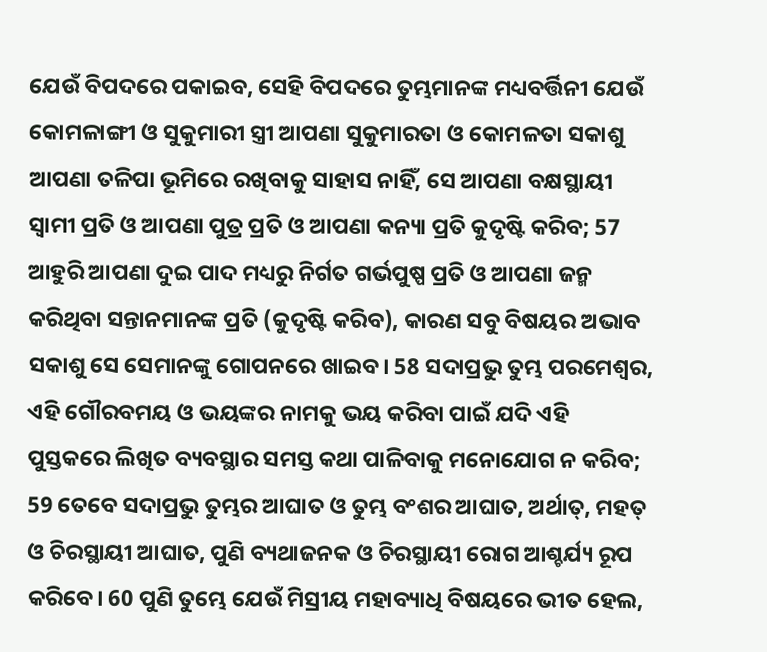ଯେଉଁ ବିପଦରେ ପକାଇବ, ସେହି ବିପଦରେ ତୁମ୍ଭମାନଙ୍କ ମଧ୍ୟବର୍ତ୍ତିନୀ ଯେଉଁ କୋମଳାଙ୍ଗୀ ଓ ସୁକୁମାରୀ ସ୍ତ୍ରୀ ଆପଣା ସୁକୁମାରତା ଓ କୋମଳତା ସକାଶୁ ଆପଣା ତଳିପା ଭୂମିରେ ରଖିବାକୁ ସାହାସ ନାହିଁ, ସେ ଆପଣା ବକ୍ଷସ୍ଥାୟୀ ସ୍ୱାମୀ ପ୍ରତି ଓ ଆପଣା ପୁତ୍ର ପ୍ରତି ଓ ଆପଣା କନ୍ୟା ପ୍ରତି କୁଦୃଷ୍ଟି କରିବ; 57 ଆହୁରି ଆପଣା ଦୁଇ ପାଦ ମଧ୍ୟରୁ ନିର୍ଗତ ଗର୍ଭପୁଷ୍ପ ପ୍ରତି ଓ ଆପଣା ଜନ୍ମ କରିଥିବା ସନ୍ତାନମାନଙ୍କ ପ୍ରତି (କୁଦୃଷ୍ଟି କରିବ), କାରଣ ସବୁ ବିଷୟର ଅଭାବ ସକାଶୁ ସେ ସେମାନଙ୍କୁ ଗୋପନରେ ଖାଇବ। 58 ସଦାପ୍ରଭୁ ତୁମ୍ଭ ପରମେଶ୍ୱର, ଏହି ଗୌରବମୟ ଓ ଭୟଙ୍କର ନାମକୁ ଭୟ କରିବା ପାଇଁ ଯଦି ଏହି ପୁସ୍ତକରେ ଲିଖିତ ବ୍ୟବସ୍ଥାର ସମସ୍ତ କଥା ପାଳିବାକୁ ମନୋଯୋଗ ନ କରିବ; 59 ତେବେ ସଦାପ୍ରଭୁ ତୁମ୍ଭର ଆଘାତ ଓ ତୁମ୍ଭ ବଂଶର ଆଘାତ, ଅର୍ଥାତ୍‍, ମହତ୍ ଓ ଚିରସ୍ଥାୟୀ ଆଘାତ, ପୁଣି ବ୍ୟଥାଜନକ ଓ ଚିରସ୍ଥାୟୀ ରୋଗ ଆଶ୍ଚର୍ଯ୍ୟ ରୂପ କରିବେ। 60 ପୁଣି ତୁମ୍ଭେ ଯେଉଁ ମିସ୍ରୀୟ ମହାବ୍ୟାଧି ବିଷୟରେ ଭୀତ ହେଲ,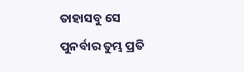ତାହାସବୁ ସେ ପୁନର୍ବାର ତୁମ୍ଭ ପ୍ରତି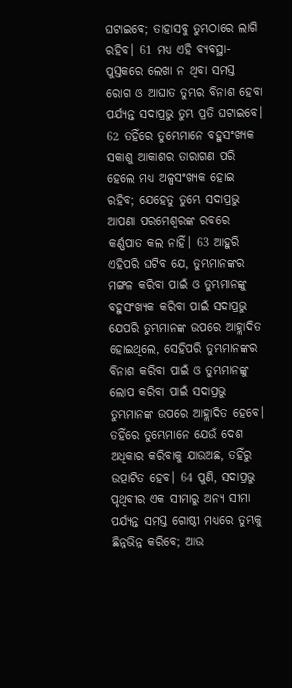ଘଟାଇବେ; ତାହାସବୁ ତୁମ୍ଭଠାରେ ଲାଗି ରହିବ। 61 ମଧ୍ୟ ଏହି ବ୍ୟବସ୍ଥା-ପୁସ୍ତକରେ ଲେଖା ନ ଥିବା ସମସ୍ତ ରୋଗ ଓ ଆଘାତ ତୁମ୍ଭର ବିନାଶ ହେବା ପର୍ଯ୍ୟନ୍ତ ସଦାପ୍ରଭୁ ତୁମ୍ଭ ପ୍ରତି ଘଟାଇବେ। 62 ତହିଁରେ ତୁମ୍ଭେମାନେ ବହୁସଂଖ୍ୟକ ସକାଶୁ ଆକାଶର ତାରାଗଣ ପରି ହେଲେ ମଧ୍ୟ ଅଳ୍ପସଂଖ୍ୟକ ହୋଇ ରହିବ; ଯେହେତୁ ତୁମ୍ଭେ ସଦାପ୍ରଭୁ ଆପଣା ପରମେଶ୍ୱରଙ୍କ ରବରେ କର୍ଣ୍ଣପାତ କଲ ନାହିଁ। 63 ଆହୁରି ଏହିପରି ଘଟିବ ଯେ, ତୁମ୍ଭମାନଙ୍କର ମଙ୍ଗଳ କରିବା ପାଇଁ ଓ ତୁମ୍ଭମାନଙ୍କୁ ବହୁସଂଖ୍ୟକ କରିବା ପାଇଁ ସଦାପ୍ରଭୁ ଯେପରି ତୁମ୍ଭମାନଙ୍କ ଉପରେ ଆହ୍ଲାଦିତ ହୋଇଥିଲେ, ସେହିପରି ତୁମ୍ଭମାନଙ୍କର ବିନାଶ କରିବା ପାଇଁ ଓ ତୁମ୍ଭମାନଙ୍କୁ ଲୋପ କରିବା ପାଇଁ ସଦାପ୍ରଭୁ ତୁମ୍ଭମାନଙ୍କ ଉପରେ ଆହ୍ଲାଦିତ ହେବେ। ତହିଁରେ ତୁମ୍ଭେମାନେ ଯେଉଁ ଦେଶ ଅଧିକାର କରିବାକୁ ଯାଉଅଛ, ତହିଁରୁ ଉତ୍ପାଟିତ ହେବ। 64 ପୁଣି, ସଦାପ୍ରଭୁ ପୃଥିବୀର ଏକ ସୀମାରୁ ଅନ୍ୟ ସୀମା ପର୍ଯ୍ୟନ୍ତ ସମସ୍ତ ଗୋଷ୍ଠୀ ମଧ୍ୟରେ ତୁମ୍ଭକୁ ଛିନ୍ନଭିନ୍ନ କରିବେ; ଆଉ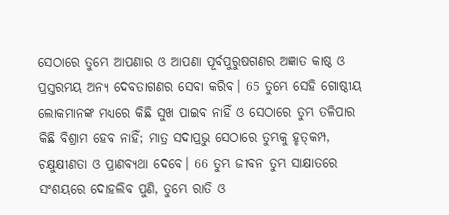ସେଠାରେ ତୁମ୍ଭେ ଆପଣାର ଓ ଆପଣା ପୂର୍ବପୁରୁଷଗଣର ଅଜ୍ଞାତ କାଷ୍ଠ ଓ ପ୍ରସ୍ତରମୟ ଅନ୍ୟ ଦେବତାଗଣର ସେବା କରିବ। 65 ତୁମ୍ଭେ ସେହି ଗୋଷ୍ଠୀୟ ଲୋକମାନଙ୍କ ମଧ୍ୟରେ କିଛି ସୁଖ ପାଇବ ନାହିଁ ଓ ସେଠାରେ ତୁମ୍ଭ ତଳିପାର କିଛି ବିଶ୍ରାମ ହେବ ନାହିଁ; ମାତ୍ର ସଦାପ୍ରଭୁ ସେଠାରେ ତୁମ୍ଭକୁ ହୃତ୍‍କମ୍ପ, ଚକ୍ଷୁକ୍ଷୀଣତା ଓ ପ୍ରାଣବ୍ୟଥା ଦେବେ। 66 ତୁମ୍ଭ ଜୀବନ ତୁମ୍ଭ ସାକ୍ଷାତରେ ସଂଶୟରେ ଦୋହଲିବ ପୁଣି, ତୁମ୍ଭେ ରାତି ଓ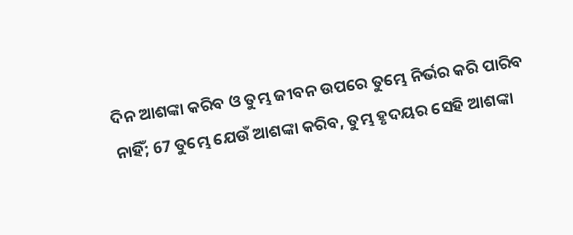ଦିନ ଆଶଙ୍କା କରିବ ଓ ତୁମ୍ଭ ଜୀବନ ଉପରେ ତୁମ୍ଭେ ନିର୍ଭର କରି ପାରିବ ନାହିଁ; 67 ତୁମ୍ଭେ ଯେଉଁ ଆଶଙ୍କା କରିବ, ତୁମ୍ଭ ହୃଦୟର ସେହି ଆଶଙ୍କା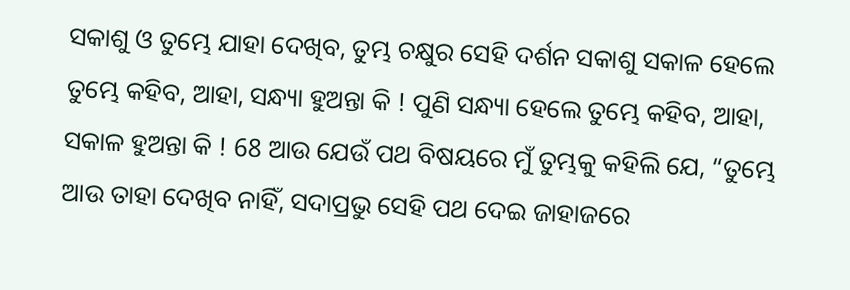ସକାଶୁ ଓ ତୁମ୍ଭେ ଯାହା ଦେଖିବ, ତୁମ୍ଭ ଚକ୍ଷୁର ସେହି ଦର୍ଶନ ସକାଶୁ ସକାଳ ହେଲେ ତୁମ୍ଭେ କହିବ, ଆହା, ସନ୍ଧ୍ୟା ହୁଅନ୍ତା କି ! ପୁଣି ସନ୍ଧ୍ୟା ହେଲେ ତୁମ୍ଭେ କହିବ, ଆହା, ସକାଳ ହୁଅନ୍ତା କି ! 68 ଆଉ ଯେଉଁ ପଥ ବିଷୟରେ ମୁଁ ତୁମ୍ଭକୁ କହିଲି ଯେ, “ତୁମ୍ଭେ ଆଉ ତାହା ଦେଖିବ ନାହିଁ, ସଦାପ୍ରଭୁ ସେହି ପଥ ଦେଇ ଜାହାଜରେ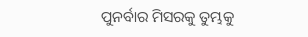ପୁନର୍ବାର ମିସରକୁ ତୁମ୍ଭକୁ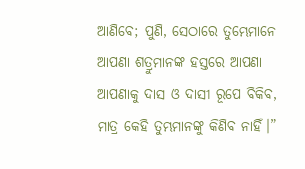ଆଣିବେ; ପୁଣି, ସେଠାରେ ତୁମ୍ଭେମାନେ ଆପଣା ଶତ୍ରୁମାନଙ୍କ ହସ୍ତରେ ଆପଣା ଆପଣାକୁ ଦାସ ଓ ଦାସୀ ରୂପେ ବିକିବ, ମାତ୍ର କେହି ତୁମ୍ଭମାନଙ୍କୁ କିଣିବ ନାହିଁ।”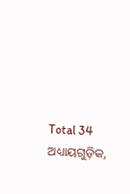Total 34 ଅଧ୍ୟାୟଗୁଡ଼ିକ,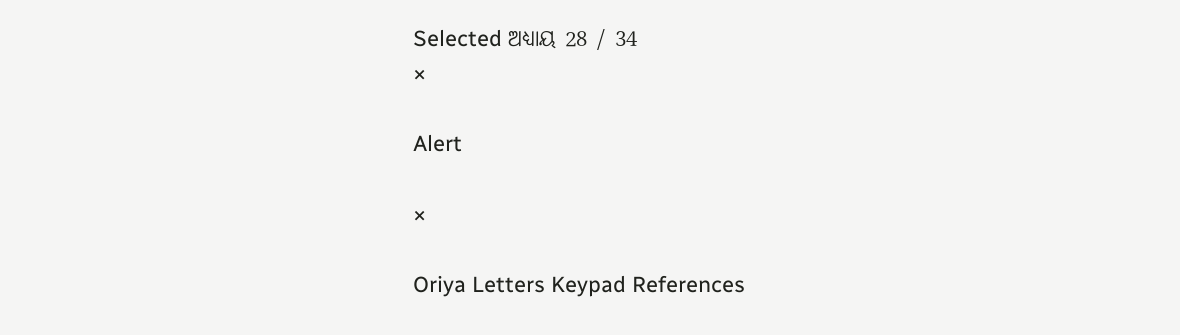Selected ଅଧ୍ୟାୟ 28 / 34
×

Alert

×

Oriya Letters Keypad References